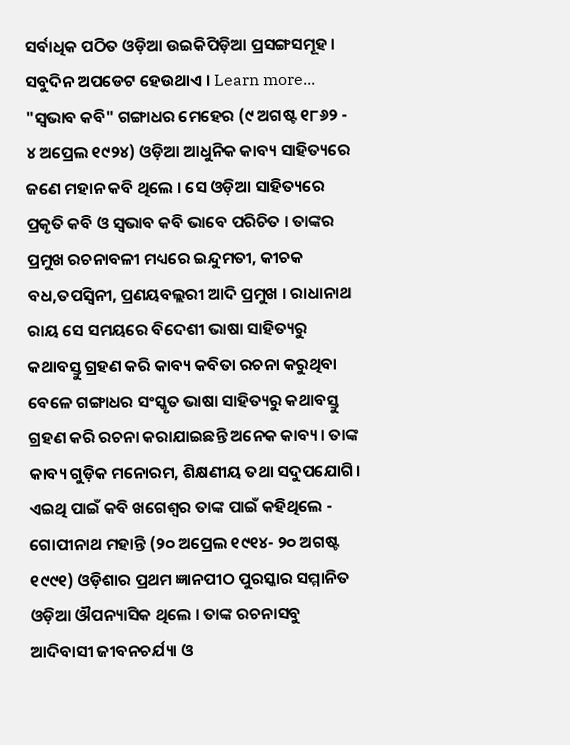ସର୍ବାଧିକ ପଠିତ ଓଡ଼ିଆ ଉଇକିପିଡ଼ିଆ ପ୍ରସଙ୍ଗସମୂହ । ସବୁଦିନ ଅପଡେଟ ହେଉଥାଏ । Learn more...
"ସ୍ୱଭାବ କବି" ଗଙ୍ଗାଧର ମେହେର (୯ ଅଗଷ୍ଟ ୧୮୬୨ - ୪ ଅପ୍ରେଲ ୧୯୨୪) ଓଡ଼ିଆ ଆଧୁନିକ କାବ୍ୟ ସାହିତ୍ୟରେ ଜଣେ ମହାନ କବି ଥିଲେ । ସେ ଓଡ଼ିଆ ସାହିତ୍ୟରେ ପ୍ରକୃତି କବି ଓ ସ୍ୱଭାବ କବି ଭାବେ ପରିଚିତ । ତାଙ୍କର ପ୍ରମୁଖ ରଚନାବଳୀ ମଧ୍ୟରେ ଇନ୍ଦୁମତୀ, କୀଚକ ବଧ,ତପସ୍ୱିନୀ, ପ୍ରଣୟବଲ୍ଲରୀ ଆଦି ପ୍ରମୁଖ । ରାଧାନାଥ ରାୟ ସେ ସମୟରେ ବିଦେଶୀ ଭାଷା ସାହିତ୍ୟରୁ କଥାବସ୍ତୁ ଗ୍ରହଣ କରି କାବ୍ୟ କବିତା ରଚନା କରୁଥିବା ବେଳେ ଗଙ୍ଗାଧର ସଂସ୍କୃତ ଭାଷା ସାହିତ୍ୟରୁ କଥାବସ୍ତୁ ଗ୍ରହଣ କରି ରଚନା କରାଯାଇଛନ୍ତି ଅନେକ କାବ୍ୟ। ତାଙ୍କ କାବ୍ୟ ଗୁଡ଼ିକ ମନୋରମ, ଶିକ୍ଷଣୀୟ ତଥା ସଦୁପଯୋଗି। ଏଇଥି ପାଇଁ କବି ଖଗେଶ୍ବର ତାଙ୍କ ପାଇଁ କହିଥିଲେ -
ଗୋପୀନାଥ ମହାନ୍ତି (୨୦ ଅପ୍ରେଲ ୧୯୧୪- ୨୦ ଅଗଷ୍ଟ ୧୯୯୧) ଓଡ଼ିଶାର ପ୍ରଥମ ଜ୍ଞାନପୀଠ ପୁରସ୍କାର ସମ୍ମାନିତ ଓଡ଼ିଆ ଔପନ୍ୟାସିକ ଥିଲେ । ତାଙ୍କ ରଚନାସବୁ ଆଦିବାସୀ ଜୀବନଚର୍ଯ୍ୟା ଓ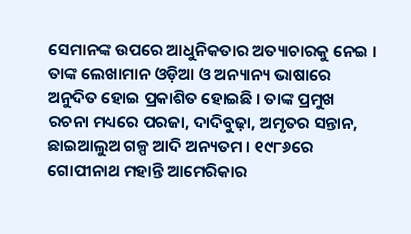ସେମାନଙ୍କ ଉପରେ ଆଧୁନିକତାର ଅତ୍ୟାଚାରକୁ ନେଇ । ତାଙ୍କ ଲେଖାମାନ ଓଡ଼ିଆ ଓ ଅନ୍ୟାନ୍ୟ ଭାଷାରେ ଅନୁଦିତ ହୋଇ ପ୍ରକାଶିତ ହୋଇଛି । ତାଙ୍କ ପ୍ରମୁଖ ରଚନା ମଧ୍ୟରେ ପରଜା, ଦାଦିବୁଢ଼ା, ଅମୃତର ସନ୍ତାନ, ଛାଇଆଲୁଅ ଗଳ୍ପ ଆଦି ଅନ୍ୟତମ । ୧୯୮୬ରେ ଗୋପୀନାଥ ମହାନ୍ତି ଆମେରିକାର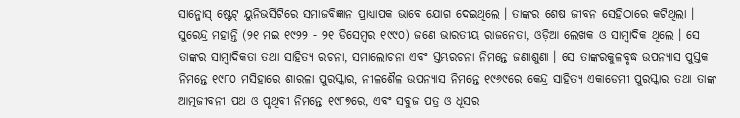ସାନ୍ଜୋସ୍ ଷ୍ଟେଟ୍ ୟୁନିଭର୍ସିଟିରେ ସମାଜବିଜ୍ଞାନ ପ୍ରାଧ୍ୟାପକ ଭାବେ ଯୋଗ ଦେଇଥିଲେ । ତାଙ୍କର ଶେଷ ଜୀବନ ସେହିଠାରେ କଟିଥିଲା ।
ସୁରେନ୍ଦ୍ର ମହାନ୍ତି (୨୧ ମଇ ୧୯୨୨ - ୨୧ ଡିସେମ୍ବର ୧୯୯୦) ଜଣେ ଭାରତୀୟ ରାଜନେତା, ଓଡ଼ିଆ ଲେଖକ ଓ ସାମ୍ବାଦିକ ଥିଲେ । ସେ ତାଙ୍କର ସାମ୍ବାଦିକତା ତଥା ସାହିତ୍ୟ ରଚନା, ସମାଲୋଚନା ଏବଂ ସ୍ତମ୍ଭରଚନା ନିମନ୍ତେ ଜଣାଶୁଣା । ସେ ତାଙ୍କରକୁଳବୃଦ୍ଧ ଉପନ୍ୟାସ ପୁସ୍ତକ ନିମନ୍ତେ ୧୯୮୦ ମସିହାରେ ଶାରଳା ପୁରସ୍କାର, ନୀଳଶୈଳ ଉପନ୍ୟାସ ନିମନ୍ତେ ୧୯୬୯ରେ କେନ୍ଦ୍ର ସାହିତ୍ୟ ଏକାଡେମୀ ପୁରସ୍କାର ତଥା ତାଙ୍କ ଆତ୍ମଜୀବନୀ ପଥ ଓ ପୃଥିବୀ ନିମନ୍ତେ ୧୯୮୭ରେ, ଏବଂ ସବୁଜ ପତ୍ର ଓ ଧୂସର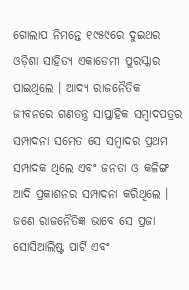ଗୋଲାପ ନିମନ୍ତେ ୧୯୫୯ରେ ଦୁଇଥର ଓଡ଼ିଶା ସାହିତ୍ୟ ଏକାଡେମୀ ପୁରସ୍କାର ପାଇଥିଲେ । ଆଦ୍ୟ ରାଜନୈତିକ ଜୀବନରେ ଗଣତନ୍ତ୍ର ସାପ୍ତାହିକ ସମ୍ବାଦପତ୍ରର ସମ୍ପାଦନା ସମେତ ସେ ସମ୍ବାଦର ପ୍ରଥମ ସମ୍ପାଦକ ଥିଲେ ଏବଂ ଜନତା ଓ କଳିଙ୍ଗ ଆଦି ପ୍ରକାଶନର ସମ୍ପାଦନା କରିଥିଲେ । ଜଣେ ରାଜନୈତିଜ୍ଞ ଭାବେ ସେ ପ୍ରଜା ସୋସିଆଲିଷ୍ଟ ପାର୍ଟି ଏବଂ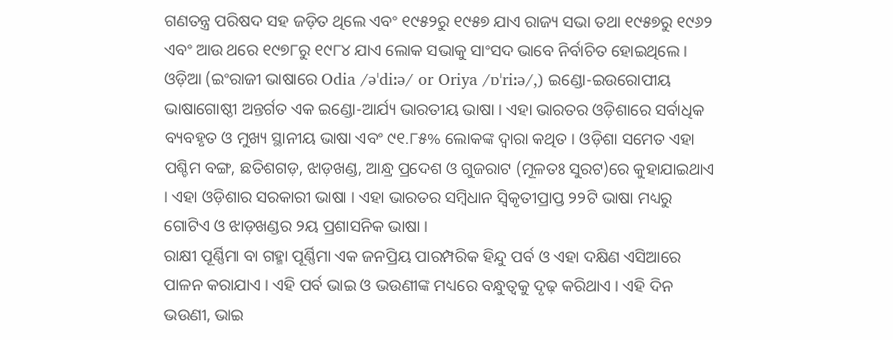ଗଣତନ୍ତ୍ର ପରିଷଦ ସହ ଜଡ଼ିତ ଥିଲେ ଏବଂ ୧୯୫୨ରୁ ୧୯୫୭ ଯାଏ ରାଜ୍ୟ ସଭା ତଥା ୧୯୫୭ରୁ ୧୯୬୨ ଏବଂ ଆଉ ଥରେ ୧୯୭୮ରୁ ୧୯୮୪ ଯାଏ ଲୋକ ସଭାକୁ ସାଂସଦ ଭାବେ ନିର୍ବାଚିତ ହୋଇଥିଲେ ।
ଓଡ଼ିଆ (ଇଂରାଜୀ ଭାଷାରେ Odia /əˈdiːə/ or Oriya /ɒˈriːə/,) ଇଣ୍ଡୋ-ଇଉରୋପୀୟ ଭାଷାଗୋଷ୍ଠୀ ଅନ୍ତର୍ଗତ ଏକ ଇଣ୍ଡୋ-ଆର୍ଯ୍ୟ ଭାରତୀୟ ଭାଷା । ଏହା ଭାରତର ଓଡ଼ିଶାରେ ସର୍ବାଧିକ ବ୍ୟବହୃତ ଓ ମୁଖ୍ୟ ସ୍ଥାନୀୟ ଭାଷା ଏବଂ ୯୧.୮୫% ଲୋକଙ୍କ ଦ୍ୱାରା କଥିତ । ଓଡ଼ିଶା ସମେତ ଏହା ପଶ୍ଚିମ ବଙ୍ଗ, ଛତିଶଗଡ଼, ଝାଡ଼ଖଣ୍ଡ, ଆନ୍ଧ୍ର ପ୍ରଦେଶ ଓ ଗୁଜରାଟ (ମୂଳତଃ ସୁରଟ)ରେ କୁହାଯାଇଥାଏ । ଏହା ଓଡ଼ିଶାର ସରକାରୀ ଭାଷା । ଏହା ଭାରତର ସମ୍ବିଧାନ ସ୍ୱିକୃତୀପ୍ରାପ୍ତ ୨୨ଟି ଭାଷା ମଧ୍ୟରୁ ଗୋଟିଏ ଓ ଝାଡ଼ଖଣ୍ଡର ୨ୟ ପ୍ରଶାସନିକ ଭାଷା ।
ରାକ୍ଷୀ ପୂର୍ଣ୍ଣିମା ବା ଗହ୍ମା ପୂର୍ଣ୍ଣିମା ଏକ ଜନପ୍ରିୟ ପାରମ୍ପରିକ ହିନ୍ଦୁ ପର୍ବ ଓ ଏହା ଦକ୍ଷିଣ ଏସିଆରେ ପାଳନ କରାଯାଏ । ଏହି ପର୍ବ ଭାଇ ଓ ଭଉଣୀଙ୍କ ମଧ୍ୟରେ ବନ୍ଧୁତ୍ୱକୁ ଦୃଢ଼ କରିଥାଏ । ଏହି ଦିନ ଭଉଣୀ, ଭାଇ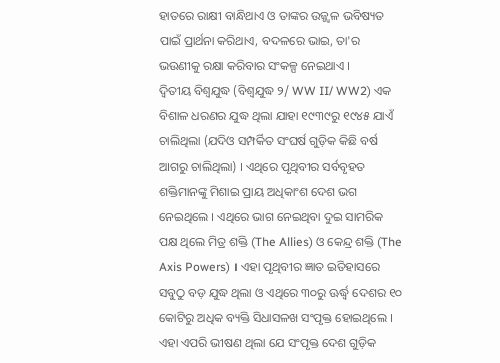ହାତରେ ରାକ୍ଷୀ ବାନ୍ଧିଥାଏ ଓ ତାଙ୍କର ଉଜ୍ଜ୍ୱଳ ଭବିଷ୍ୟତ ପାଇଁ ପ୍ରାର୍ଥନା କରିଥାଏ, ବଦଳରେ ଭାଇ, ତା'ର ଭଉଣୀକୁ ରକ୍ଷା କରିବାର ସଂକଳ୍ପ ନେଇଥାଏ ।
ଦ୍ୱିତୀୟ ବିଶ୍ୱଯୁଦ୍ଧ (ବିଶ୍ୱଯୁଦ୍ଧ ୨/ WW II/ WW2) ଏକ ବିଶାଳ ଧରଣର ଯୁଦ୍ଧ ଥିଲା ଯାହା ୧୯୩୯ରୁ ୧୯୪୫ ଯାଏଁ ଚାଲିଥିଲା (ଯଦିଓ ସମ୍ପର୍କିତ ସଂଘର୍ଷ ଗୁଡ଼ିକ କିଛି ବର୍ଷ ଆଗରୁ ଚାଲିଥିଲା) । ଏଥିରେ ପୃଥିବୀର ସର୍ବବୃହତ ଶକ୍ତିମାନଙ୍କୁ ମିଶାଇ ପ୍ରାୟ ଅଧିକାଂଶ ଦେଶ ଭଗ ନେଇଥିଲେ । ଏଥିରେ ଭାଗ ନେଇଥିବା ଦୁଇ ସାମରିକ ପକ୍ଷ ଥିଲେ ମିତ୍ର ଶକ୍ତି (The Allies) ଓ କେନ୍ଦ୍ର ଶକ୍ତି (The Axis Powers) । ଏହା ପୃଥିବୀର ଜ୍ଞାତ ଇତିହାସରେ ସବୁଠୁ ବଡ଼ ଯୁଦ୍ଧ ଥିଲା ଓ ଏଥିରେ ୩୦ରୁ ଊର୍ଦ୍ଧ୍ୱ ଦେଶର ୧୦ କୋଟିରୁ ଅଧିକ ବ୍ୟକ୍ତି ସିଧାସଳଖ ସଂପୃକ୍ତ ହୋଇଥିଲେ । ଏହା ଏପରି ଭୀଷଣ ଥିଲା ଯେ ସଂପୃକ୍ତ ଦେଶ ଗୁଡ଼ିକ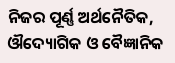ନିଜର ପୂର୍ଣ୍ଣ ଅର୍ଥନୈତିକ, ଔଦ୍ୟୋଗିକ ଓ ବୈଜ୍ଞାନିକ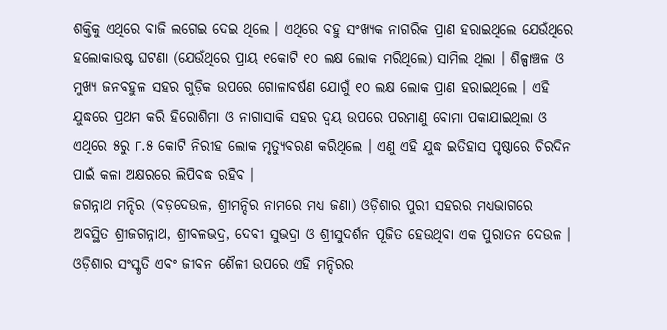ଶକ୍ତିକୁ ଏଥିରେ ବାଜି ଲଗେଇ ଦେଇ ଥିଲେ । ଏଥିରେ ବହୁ ସଂଖ୍ୟକ ନାଗରିକ ପ୍ରାଣ ହରାଇଥିଲେ ଯେଉଁଥିରେ ହଲୋକାଉଷ୍ଟ ଘଟଣା (ଯେଉଁଥିରେ ପ୍ରାୟ ୧କୋଟି ୧୦ ଲକ୍ଷ ଲୋକ ମରିଥିଲେ) ସାମିଲ ଥିଲା । ଶିଳ୍ପାଞ୍ଚଳ ଓ ମୁଖ୍ୟ ଜନବହୁଳ ସହର ଗୁଡ଼ିକ ଉପରେ ଗୋଳାବର୍ଷଣ ଯୋଗୁଁ ୧୦ ଲକ୍ଷ ଲୋକ ପ୍ରାଣ ହରାଇଥିଲେ । ଏହି ଯୁଦ୍ଧରେ ପ୍ରଥମ କରି ହିରୋଶିମା ଓ ନାଗାସାକି ସହର ଦ୍ୱୟ ଉପରେ ପରମାଣୁ ବୋମା ପକାଯାଇଥିଲା ଓ ଏଥିରେ ୫ରୁ ୮.୫ କୋଟି ନିରୀହ ଲୋକ ମୃତ୍ୟୁବରଣ କରିଥିଲେ । ଏଣୁ ଏହି ଯୁଦ୍ଧ ଇତିହାସ ପୃଷ୍ଠାରେ ଚିରଦିନ ପାଇଁ କଳା ଅକ୍ଷରରେ ଲିପିବଦ୍ଧ ରହିବ ।
ଜଗନ୍ନାଥ ମନ୍ଦିର (ବଡ଼ଦେଉଳ, ଶ୍ରୀମନ୍ଦିର ନାମରେ ମଧ୍ୟ ଜଣା) ଓଡ଼ିଶାର ପୁରୀ ସହରର ମଧ୍ୟଭାଗରେ ଅବସ୍ଥିତ ଶ୍ରୀଜଗନ୍ନାଥ, ଶ୍ରୀବଳଭଦ୍ର, ଦେବୀ ସୁଭଦ୍ରା ଓ ଶ୍ରୀସୁଦର୍ଶନ ପୂଜିତ ହେଉଥିବା ଏକ ପୁରାତନ ଦେଉଳ । ଓଡ଼ିଶାର ସଂସ୍କୃତି ଏବଂ ଜୀବନ ଶୈଳୀ ଉପରେ ଏହି ମନ୍ଦିରର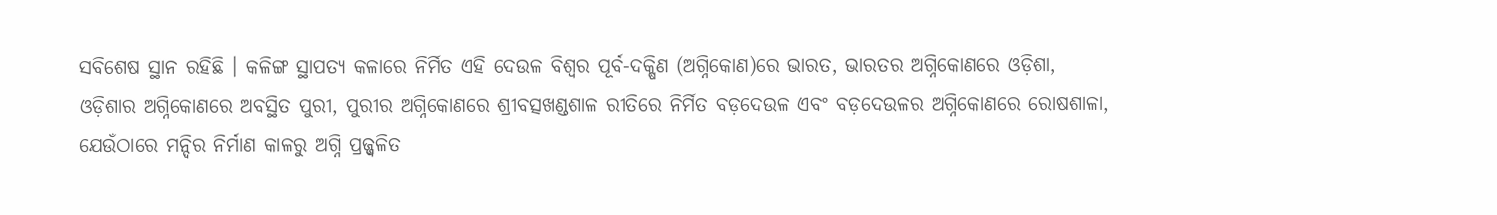ସବିଶେଷ ସ୍ଥାନ ରହିଛି । କଳିଙ୍ଗ ସ୍ଥାପତ୍ୟ କଳାରେ ନିର୍ମିତ ଏହି ଦେଉଳ ବିଶ୍ୱର ପୂର୍ବ-ଦକ୍ଷିଣ (ଅଗ୍ନିକୋଣ)ରେ ଭାରତ, ଭାରତର ଅଗ୍ନିକୋଣରେ ଓଡ଼ିଶା, ଓଡ଼ିଶାର ଅଗ୍ନିକୋଣରେ ଅବସ୍ଥିତ ପୁରୀ, ପୁରୀର ଅଗ୍ନିକୋଣରେ ଶ୍ରୀବତ୍ସଖଣ୍ଡଶାଳ ରୀତିରେ ନିର୍ମିତ ବଡ଼ଦେଉଳ ଏବଂ ବଡ଼ଦେଉଳର ଅଗ୍ନିକୋଣରେ ରୋଷଶାଳା, ଯେଉଁଠାରେ ମନ୍ଦିର ନିର୍ମାଣ କାଳରୁ ଅଗ୍ନି ପ୍ରଜ୍ଜ୍ୱଳିତ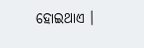ହୋଇଥାଏ ।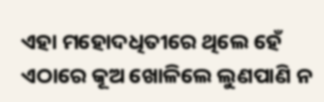ଏହା ମହୋଦଧିତୀରେ ଥିଲେ ହେଁ ଏଠାରେ କୂଅ ଖୋଳିଲେ ଲୁଣପାଣି ନ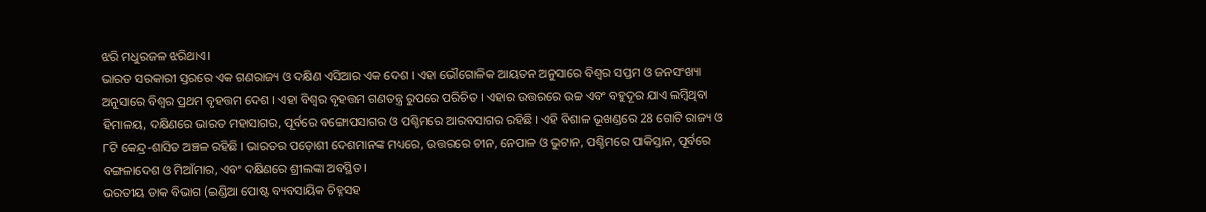ଝରି ମଧୁରଜଳ ଝରିଥାଏ।
ଭାରତ ସରକାରୀ ସ୍ତରରେ ଏକ ଗଣରାଜ୍ୟ ଓ ଦକ୍ଷିଣ ଏସିଆର ଏକ ଦେଶ । ଏହା ଭୌଗୋଳିକ ଆୟତନ ଅନୁସାରେ ବିଶ୍ୱର ସପ୍ତମ ଓ ଜନସଂଖ୍ୟା ଅନୁସାରେ ବିଶ୍ୱର ପ୍ରଥମ ବୃହତ୍ତମ ଦେଶ । ଏହା ବିଶ୍ୱର ବୃହତ୍ତମ ଗଣତନ୍ତ୍ର ରୁପରେ ପରିଚିତ । ଏହାର ଉତ୍ତରରେ ଉଚ୍ଚ ଏବଂ ବହୁଦୂର ଯାଏ ଲମ୍ବିଥିବା ହିମାଳୟ, ଦକ୍ଷିଣରେ ଭାରତ ମହାସାଗର, ପୂର୍ବରେ ବଙ୍ଗୋପସାଗର ଓ ପଶ୍ଚିମରେ ଆରବସାଗର ରହିଛି । ଏହି ବିଶାଳ ଭୂଖଣ୍ଡରେ 28 ଗୋଟି ରାଜ୍ୟ ଓ ୮ଟି କେନ୍ଦ୍ର-ଶାସିତ ଅଞ୍ଚଳ ରହିଛି । ଭାରତର ପଡ଼ୋଶୀ ଦେଶମାନଙ୍କ ମଧ୍ୟରେ, ଉତ୍ତରରେ ଚୀନ, ନେପାଳ ଓ ଭୁଟାନ, ପଶ୍ଚିମରେ ପାକିସ୍ତାନ, ପୂର୍ବରେ ବଙ୍ଗଳାଦେଶ ଓ ମିଆଁମାର, ଏବଂ ଦକ୍ଷିଣରେ ଶ୍ରୀଲଙ୍କା ଅବସ୍ଥିତ ।
ଭରତୀୟ ଡାକ ବିଭାଗ (ଇଣ୍ଡିଆ ପୋଷ୍ଟ ବ୍ୟବସାୟିକ ଚିହ୍ନସହ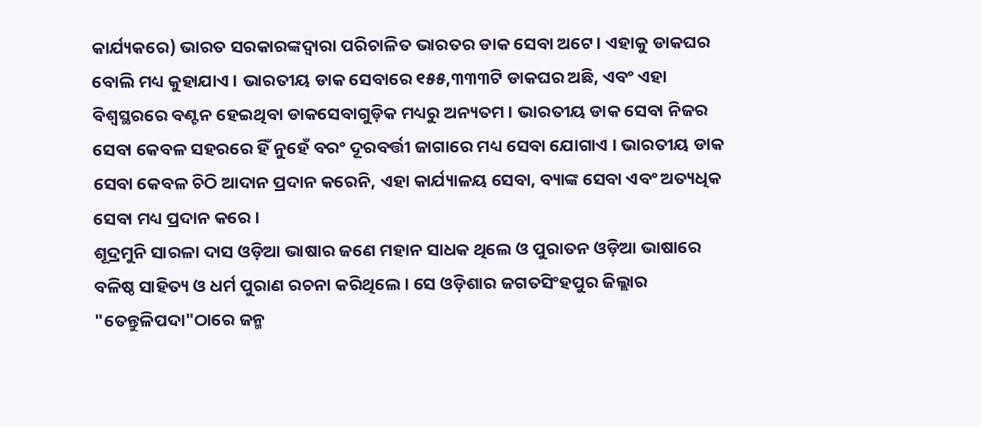କାର୍ଯ୍ୟକରେ) ଭାରତ ସରକାରଙ୍କଦ୍ୱାରା ପରିଚାଳିତ ଭାରତର ଡାକ ସେବା ଅଟେ । ଏହାକୁ ଡାକଘର ବୋଲି ମଧ୍ୟ କୁହାଯାଏ । ଭାରତୀୟ ଡାକ ସେବାରେ ୧୫୫,୩୩୩ଟି ଡାକଘର ଅଛି, ଏବଂ ଏହା ବିଶ୍ୱସ୍ଥରରେ ବଣ୍ଟନ ହେଇଥିବା ଡାକସେବାଗୁଡ଼ିକ ମଧ୍ୟରୁ ଅନ୍ୟତମ । ଭାରତୀୟ ଡାକ ସେବା ନିଜର ସେବା କେବଳ ସହରରେ ହିଁ ନୁହେଁ ବରଂ ଦୂରବର୍ତ୍ତୀ ଜାଗାରେ ମଧ୍ୟ ସେବା ଯୋଗାଏ । ଭାରତୀୟ ଡାକ ସେବା କେବଳ ଚିଠି ଆଦାନ ପ୍ରଦାନ କରେନି, ଏହା କାର୍ଯ୍ୟାଳୟ ସେବା, ବ୍ୟାଙ୍କ ସେବା ଏବଂ ଅତ୍ୟଧିକ ସେବା ମଧ୍ୟ ପ୍ରଦାନ କରେ ।
ଶୂଦ୍ରମୁନି ସାରଳା ଦାସ ଓଡ଼ିଆ ଭାଷାର ଜଣେ ମହାନ ସାଧକ ଥିଲେ ଓ ପୁରାତନ ଓଡ଼ିଆ ଭାଷାରେ ବଳିଷ୍ଠ ସାହିତ୍ୟ ଓ ଧର୍ମ ପୁରାଣ ରଚନା କରିଥିଲେ । ସେ ଓଡ଼ିଶାର ଜଗତସିଂହପୁର ଜିଲ୍ଲାର "ତେନ୍ତୁଳିପଦା"ଠାରେ ଜନ୍ମ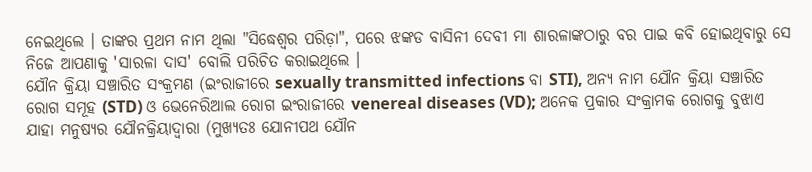ନେଇଥିଲେ । ତାଙ୍କର ପ୍ରଥମ ନାମ ଥିଲା "ସିଦ୍ଧେଶ୍ୱର ପରିଡ଼ା", ପରେ ଝଙ୍କଡ ବାସିନୀ ଦେବୀ ମା ଶାରଳାଙ୍କଠାରୁ ବର ପାଇ କବି ହୋଇଥିବାରୁ ସେ ନିଜେ ଆପଣାକୁ 'ସାରଳା ଦାସ' ବୋଲି ପରିଚିତ କରାଇଥିଲେ ।
ଯୌନ କ୍ରିୟା ସଞ୍ଚାରିତ ସଂକ୍ରମଣ (ଇଂରାଜୀରେ sexually transmitted infections ବା STI), ଅନ୍ୟ ନାମ ଯୌନ କ୍ରିୟା ସଞ୍ଚାରିତ ରୋଗ ସମୂହ (STD) ଓ ଭେନେରିଆଲ ରୋଗ ଇଂରାଜୀରେ venereal diseases (VD); ଅନେକ ପ୍ରକାର ସଂକ୍ରାମକ ରୋଗକୁ ବୁଝାଏ ଯାହା ମନୁଷ୍ୟର ଯୌନକ୍ରିୟାଦ୍ୱାରା (ମୁଖ୍ୟତଃ ଯୋନୀପଥ ଯୌନ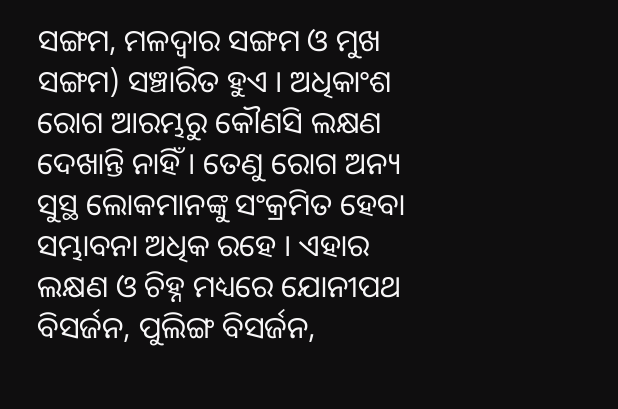ସଙ୍ଗମ, ମଳଦ୍ୱାର ସଙ୍ଗମ ଓ ମୁଖ ସଙ୍ଗମ) ସଞ୍ଚାରିତ ହୁଏ । ଅଧିକାଂଶ ରୋଗ ଆରମ୍ଭରୁ କୌଣସି ଲକ୍ଷଣ ଦେଖାନ୍ତି ନାହିଁ । ତେଣୁ ରୋଗ ଅନ୍ୟ ସୁସ୍ଥ ଲୋକମାନଙ୍କୁ ସଂକ୍ରମିତ ହେବା ସମ୍ଭାବନା ଅଧିକ ରହେ । ଏହାର ଲକ୍ଷଣ ଓ ଚିହ୍ନ ମଧ୍ୟରେ ଯୋନୀପଥ ବିସର୍ଜନ, ପୁଲିଙ୍ଗ ବିସର୍ଜନ,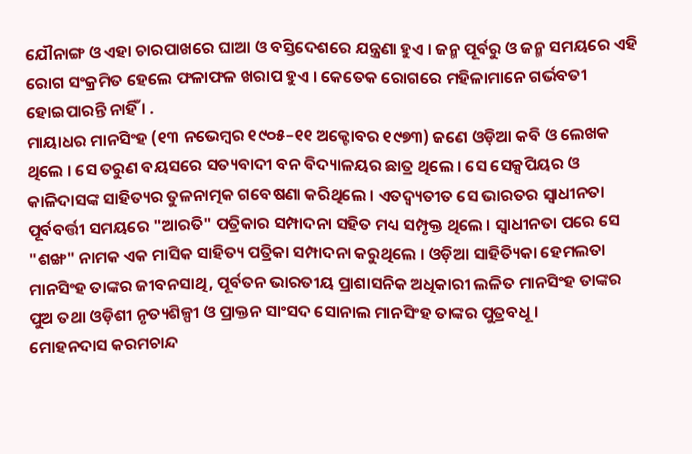ଯୌନାଙ୍ଗ ଓ ଏହା ଚାରପାଖରେ ଘାଆ ଓ ବସ୍ତିଦେଶରେ ଯନ୍ତ୍ରଣା ହୁଏ । ଜନ୍ମ ପୂର୍ବରୁ ଓ ଜନ୍ମ ସମୟରେ ଏହି ରୋଗ ସଂକ୍ରମିତ ହେଲେ ଫଳାଫଳ ଖରାପ ହୁଏ । କେତେକ ରୋଗରେ ମହିଳାମାନେ ଗର୍ଭବତୀ ହୋଇପାରନ୍ତି ନାହିଁ । .
ମାୟାଧର ମାନସିଂହ (୧୩ ନଭେମ୍ବର ୧୯୦୫–୧୧ ଅକ୍ଟୋବର ୧୯୭୩) ଜଣେ ଓଡ଼ିଆ କବି ଓ ଲେଖକ ଥିଲେ । ସେ ତରୁଣ ବୟସରେ ସତ୍ୟବାଦୀ ବନ ବିଦ୍ୟାଳୟର ଛାତ୍ର ଥିଲେ । ସେ ସେକ୍ସପିୟର ଓ କାଳିଦାସଙ୍କ ସାହିତ୍ୟର ତୁଳନାତ୍ମକ ଗବେଷଣା କରିଥିଲେ । ଏତଦ୍ବ୍ୟତୀତ ସେ ଭାରତର ସ୍ୱାଧୀନତା ପୂର୍ବବର୍ତ୍ତୀ ସମୟରେ "ଆରତି" ପତ୍ରିକାର ସମ୍ପାଦନା ସହିତ ମଧ୍ୟ ସମ୍ପୃକ୍ତ ଥିଲେ । ସ୍ୱାଧୀନତା ପରେ ସେ "ଶଙ୍ଖ" ନାମକ ଏକ ମାସିକ ସାହିତ୍ୟ ପତ୍ରିକା ସମ୍ପାଦନା କରୁଥିଲେ । ଓଡ଼ିଆ ସାହିତ୍ୟିକା ହେମଲତା ମାନସିଂହ ତାଙ୍କର ଜୀବନସାଥି, ପୂର୍ବତନ ଭାରତୀୟ ପ୍ରାଶାସନିକ ଅଧିକାରୀ ଲଳିତ ମାନସିଂହ ତାଙ୍କର ପୁଅ ତଥା ଓଡ଼ିଶୀ ନୃତ୍ୟଶିଳ୍ପୀ ଓ ପ୍ରାକ୍ତନ ସାଂସଦ ସୋନାଲ ମାନସିଂହ ତାଙ୍କର ପୁତ୍ରବଧୂ ।
ମୋହନଦାସ କରମଚାନ୍ଦ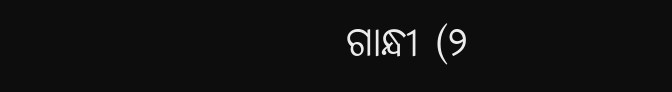ଗାନ୍ଧୀ (୨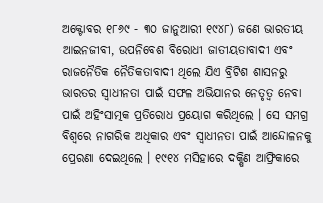ଅକ୍ଟୋବର ୧୮୬୯ - ୩୦ ଜାନୁଆରୀ ୧୯୪୮) ଜଣେ ଭାରତୀୟ ଆଇନଜୀବୀ, ଉପନିବେଶ ବିରୋଧୀ ଜାତୀୟତାବାଦୀ ଏବଂ ରାଜନୈତିକ ନୈତିକତାବାଦୀ ଥିଲେ ଯିଏ ବ୍ରିଟିଶ ଶାସନରୁ ଭାରତର ସ୍ୱାଧୀନତା ପାଇଁ ସଫଳ ଅଭିଯାନର ନେତୃତ୍ୱ ନେବା ପାଇଁ ଅହିଂସାତ୍ମକ ପ୍ରତିରୋଧ ପ୍ରୟୋଗ କରିଥିଲେ । ସେ ସମଗ୍ର ବିଶ୍ୱରେ ନାଗରିକ ଅଧିକାର ଏବଂ ସ୍ୱାଧୀନତା ପାଇଁ ଆନ୍ଦୋଳନକୁ ପ୍ରେରଣା ଦେଇଥିଲେ । ୧୯୧୪ ମସିହାରେ ଦକ୍ଷିଣ ଆଫ୍ରିକାରେ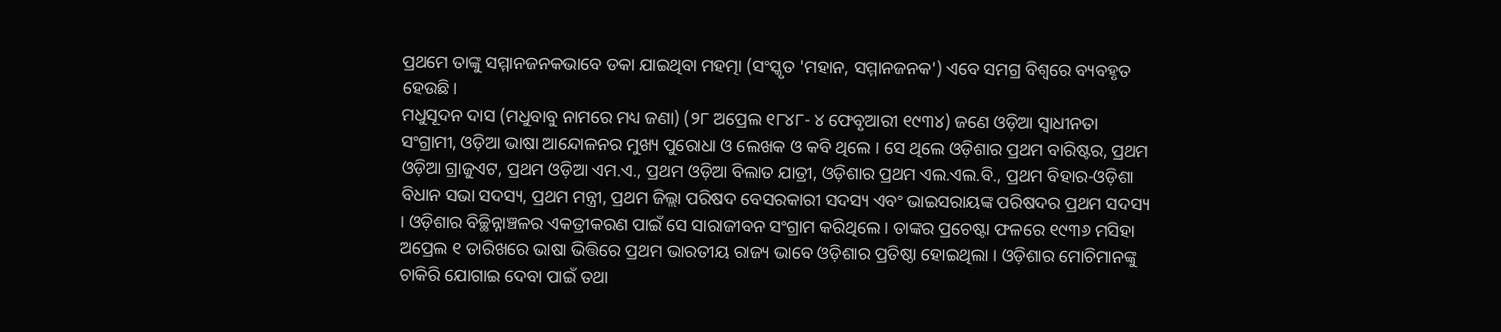ପ୍ରଥମେ ତାଙ୍କୁ ସମ୍ମାନଜନକଭାବେ ଡକା ଯାଇଥିବା ମହତ୍ମା (ସଂସ୍କୃତ 'ମହାନ, ସମ୍ମାନଜନକ') ଏବେ ସମଗ୍ର ବିଶ୍ୱରେ ବ୍ୟବହୃତ ହେଉଛି।
ମଧୁସୂଦନ ଦାସ (ମଧୁବାବୁ ନାମରେ ମଧ୍ୟ ଜଣା) (୨୮ ଅପ୍ରେଲ ୧୮୪୮- ୪ ଫେବୃଆରୀ ୧୯୩୪) ଜଣେ ଓଡ଼ିଆ ସ୍ୱାଧୀନତା ସଂଗ୍ରାମୀ, ଓଡ଼ିଆ ଭାଷା ଆନ୍ଦୋଳନର ମୁଖ୍ୟ ପୁରୋଧା ଓ ଲେଖକ ଓ କବି ଥିଲେ । ସେ ଥିଲେ ଓଡ଼ିଶାର ପ୍ରଥମ ବାରିଷ୍ଟର, ପ୍ରଥମ ଓଡ଼ିଆ ଗ୍ରାଜୁଏଟ, ପ୍ରଥମ ଓଡ଼ିଆ ଏମ.ଏ., ପ୍ରଥମ ଓଡ଼ିଆ ବିଲାତ ଯାତ୍ରୀ, ଓଡ଼ିଶାର ପ୍ରଥମ ଏଲ.ଏଲ.ବି., ପ୍ରଥମ ବିହାର-ଓଡ଼ିଶା ବିଧାନ ସଭା ସଦସ୍ୟ, ପ୍ରଥମ ମନ୍ତ୍ରୀ, ପ୍ରଥମ ଜିଲ୍ଲା ପରିଷଦ ବେସରକାରୀ ସଦସ୍ୟ ଏବଂ ଭାଇସରାୟଙ୍କ ପରିଷଦର ପ୍ରଥମ ସଦସ୍ୟ । ଓଡ଼ିଶାର ବିଚ୍ଛିନ୍ନାଞ୍ଚଳର ଏକତ୍ରୀକରଣ ପାଇଁ ସେ ସାରାଜୀବନ ସଂଗ୍ରାମ କରିଥିଲେ । ତାଙ୍କର ପ୍ରଚେଷ୍ଟା ଫଳରେ ୧୯୩୬ ମସିହା ଅପ୍ରେଲ ୧ ତାରିଖରେ ଭାଷା ଭିତ୍ତିରେ ପ୍ରଥମ ଭାରତୀୟ ରାଜ୍ୟ ଭାବେ ଓଡ଼ିଶାର ପ୍ରତିଷ୍ଠା ହୋଇଥିଲା । ଓଡ଼ିଶାର ମୋଚିମାନଙ୍କୁ ଚାକିରି ଯୋଗାଇ ଦେବା ପାଇଁ ତଥା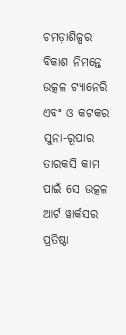ଚମଡ଼ାଶିଳ୍ପର ବିକାଶ ନିମନ୍ତେ ଉତ୍କଳ ଟ୍ୟାନେରି ଏବଂ ଓ କଟକର ସୁନା-ରୂପାର ତାରକସି କାମ ପାଇଁ ସେ ଉତ୍କଳ ଆର୍ଟ ୱାର୍କସର ପ୍ରତିଷ୍ଠା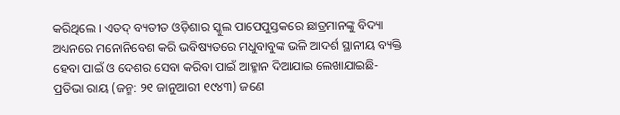କରିଥିଲେ । ଏତଦ୍ ବ୍ୟତୀତ ଓଡ଼ିଶାର ସ୍କୁଲ ପାପେପୁସ୍ତକରେ ଛାତ୍ରମାନଙ୍କୁ ବିଦ୍ୟା ଅଧ୍ୟନରେ ମନୋନିବେଶ କରି ଭବିଷ୍ୟତରେ ମଧୁବାବୁଙ୍କ ଭଳି ଆଦର୍ଶ ସ୍ଥାନୀୟ ବ୍ୟକ୍ତି ହେବା ପାଇଁ ଓ ଦେଶର ସେବା କରିବା ପାଇଁ ଆହ୍ମାନ ଦିଆଯାଇ ଲେଖାଯାଇଛି-
ପ୍ରତିଭା ରାୟ (ଜନ୍ମ: ୨୧ ଜାନୁଆରୀ ୧୯୪୩) ଜଣେ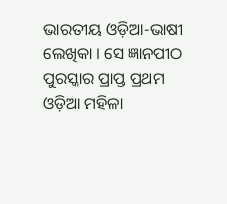ଭାରତୀୟ ଓଡ଼ିଆ-ଭାଷୀ ଲେଖିକା । ସେ ଜ୍ଞାନପୀଠ ପୁରସ୍କାର ପ୍ରାପ୍ତ ପ୍ରଥମ ଓଡ଼ିଆ ମହିଳା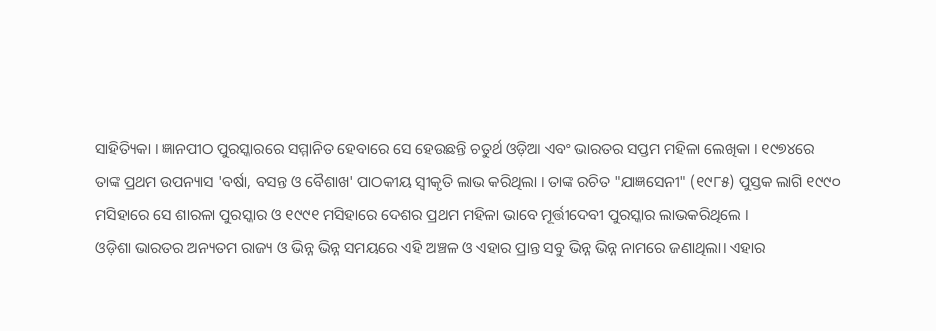ସାହିତ୍ୟିକା । ଜ୍ଞାନପୀଠ ପୁରସ୍କାରରେ ସମ୍ମାନିତ ହେବାରେ ସେ ହେଉଛନ୍ତି ଚତୁର୍ଥ ଓଡ଼ିଆ ଏବଂ ଭାରତର ସପ୍ତମ ମହିଳା ଲେଖିକା । ୧୯୭୪ରେ ତାଙ୍କ ପ୍ରଥମ ଉପନ୍ୟାସ 'ବର୍ଷା, ବସନ୍ତ ଓ ବୈଶାଖ' ପାଠକୀୟ ସ୍ୱୀକୃତି ଲାଭ କରିଥିଲା । ତାଙ୍କ ରଚିତ "ଯାଜ୍ଞସେନୀ" (୧୯୮୫) ପୁସ୍ତକ ଲାଗି ୧୯୯୦ ମସିହାରେ ସେ ଶାରଳା ପୁରସ୍କାର ଓ ୧୯୯୧ ମସିହାରେ ଦେଶର ପ୍ରଥମ ମହିଳା ଭାବେ ମୂର୍ତ୍ତୀଦେବୀ ପୁରସ୍କାର ଲାଭକରିଥିଲେ ।
ଓଡ଼ିଶା ଭାରତର ଅନ୍ୟତମ ରାଜ୍ୟ ଓ ଭିନ୍ନ ଭିନ୍ନ ସମୟରେ ଏହି ଅଞ୍ଚଳ ଓ ଏହାର ପ୍ରାନ୍ତ ସବୁ ଭିନ୍ନ ଭିନ୍ନ ନାମରେ ଜଣାଥିଲା। ଏହାର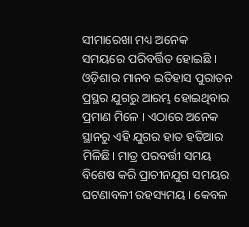ସୀମାରେଖା ମଧ୍ୟ ଅନେକ ସମୟରେ ପରିବର୍ତ୍ତିତ ହୋଇଛି । ଓଡ଼ିଶାର ମାନବ ଇତିହାସ ପୁରାତନ ପ୍ରସ୍ଥର ଯୁଗରୁ ଆରମ୍ଭ ହୋଇଥିବାର ପ୍ରମାଣ ମିଳେ । ଏଠାରେ ଅନେକ ସ୍ଥାନରୁ ଏହି ଯୁଗର ହାତ ହତିଆର ମିଳିଛି। ମାତ୍ର ପରବର୍ତ୍ତୀ ସମୟ ବିଶେଷ କରି ପ୍ରାଚୀନଯୁଗ ସମୟର ଘଟଣାବଳୀ ରହସ୍ୟମୟ । କେବଳ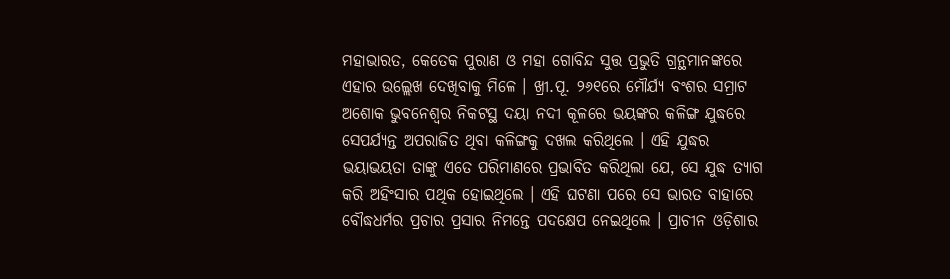ମହାଭାରତ, କେତେକ ପୁରାଣ ଓ ମହା ଗୋବିନ୍ଦ ସୁତ୍ତ ପ୍ରଭୁତି ଗ୍ରନ୍ଥମାନଙ୍କରେ ଏହାର ଉଲ୍ଲେଖ ଦେଖିବାକୁ ମିଳେ । ଖ୍ରୀ.ପୂ. ୨୬୧ରେ ମୌର୍ଯ୍ୟ ବଂଶର ସମ୍ରାଟ ଅଶୋକ ଭୁବନେଶ୍ୱର ନିକଟସ୍ଥ ଦୟା ନଦୀ କୂଳରେ ଭୟଙ୍କର କଳିଙ୍ଗ ଯୁଦ୍ଧରେ ସେପର୍ଯ୍ୟନ୍ତ ଅପରାଜିତ ଥିବା କଳିଙ୍ଗକୁ ଦଖଲ କରିଥିଲେ । ଏହି ଯୁଦ୍ଧର ଭୟାଭୟତା ତାଙ୍କୁ ଏତେ ପରିମାଣରେ ପ୍ରଭାବିତ କରିଥିଲା ଯେ, ସେ ଯୁଦ୍ଧ ତ୍ୟାଗ କରି ଅହିଂସାର ପଥିକ ହୋଇଥିଲେ । ଏହି ଘଟଣା ପରେ ସେ ଭାରତ ବାହାରେ ବୌଦ୍ଧଧର୍ମର ପ୍ରଚାର ପ୍ରସାର ନିମନ୍ତେ ପଦକ୍ଷେପ ନେଇଥିଲେ । ପ୍ରାଚୀନ ଓଡ଼ିଶାର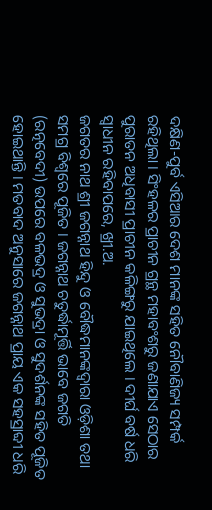ଦକ୍ଷିଣ-ପୁର୍ବ ଏସିଆର ଦେଶ ମାନଙ୍କ ସହିତ ନୌବାଣିଜ୍ୟ ସମ୍ପର୍କ ରହିଥିଲା । ସିଂହଳର ପ୍ରାଚୀନ ଗ୍ରନ୍ଥ ମହାବଂଶରୁ ଜଣାଯାଏ ସେଠାର ପୁରାତନ ଅଧିବାସୀ ପ୍ରାଚୀନ କଳିଙ୍ଗରୁ ଯାଇଥିଲେ । ଦୀର୍ଘ ବର୍ଷ ଧରି ସ୍ୱାଧୀନ ରହିବାପରେ, ଖ୍ରୀ.ଅ.
ଜଗତର ନାଥ ଶ୍ରୀ ଜଗନ୍ନାଥ ହିନ୍ଦୁ ଓ ବୌଦ୍ଧମାନଙ୍କଦ୍ୱାରା ଓଡ଼ିଶା ତଥା ସମଗ୍ର ବିଶ୍ୱରେ ପୂଜିତ । ଜଗନ୍ନାଥ ଚତୁର୍ଦ୍ଧାମୂର୍ତ୍ତି ଭାବେ ଜଗତି (ରତ୍ନବେଦୀ) ଉପରେ ବଳଭଦ୍ର ଓ ସୁଭଦ୍ରା ଓ ସୁଦର୍ଶନଙ୍କ ସହିତ ପୂଜିତ ହୋଇଥାନ୍ତି । ମତବାଦ ଅନୁସାରେ ଜଗନ୍ନାଥ ପ୍ରାୟ ଏକ ସହସ୍ରାବ୍ଦୀ ଧରି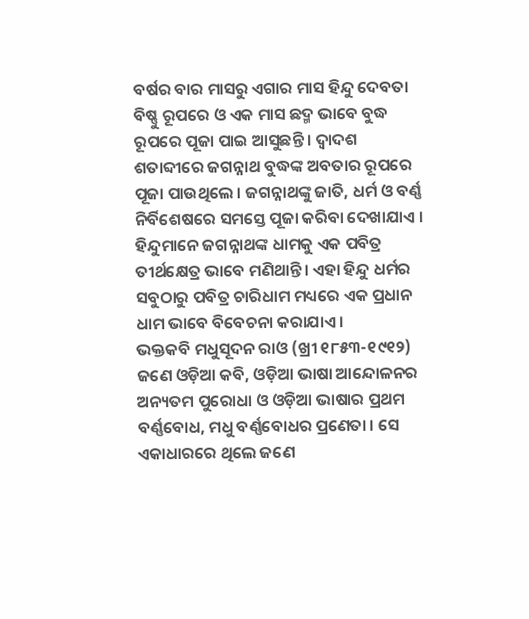ବର୍ଷର ବାର ମାସରୁ ଏଗାର ମାସ ହିନ୍ଦୁ ଦେବତା ବିଷ୍ଣୁ ରୂପରେ ଓ ଏକ ମାସ ଛଦ୍ମ ଭାବେ ବୁଦ୍ଧ ରୂପରେ ପୂଜା ପାଇ ଆସୁଛନ୍ତି । ଦ୍ୱାଦଶ ଶତାବ୍ଦୀରେ ଜଗନ୍ନାଥ ବୁଦ୍ଧଙ୍କ ଅବତାର ରୂପରେ ପୂଜା ପାଉଥିଲେ । ଜଗନ୍ନାଥଙ୍କୁ ଜାତି, ଧର୍ମ ଓ ବର୍ଣ୍ଣ ନିର୍ବିଶେଷରେ ସମସ୍ତେ ପୂଜା କରିବା ଦେଖାଯାଏ । ହିନ୍ଦୁମାନେ ଜଗନ୍ନାଥଙ୍କ ଧାମକୁ ଏକ ପବିତ୍ର ତୀର୍ଥକ୍ଷେତ୍ର ଭାବେ ମଣିଥାନ୍ତି। ଏହା ହିନ୍ଦୁ ଧର୍ମର ସବୁଠାରୁ ପବିତ୍ର ଚାରିଧାମ ମଧ୍ୟରେ ଏକ ପ୍ରଧାନ ଧାମ ଭାବେ ବିବେଚନା କରାଯାଏ ।
ଭକ୍ତକବି ମଧୁସୂଦନ ରାଓ (ଖ୍ରୀ ୧୮୫୩-୧୯୧୨) ଜଣେ ଓଡ଼ିଆ କବି, ଓଡ଼ିଆ ଭାଷା ଆନ୍ଦୋଳନର ଅନ୍ୟତମ ପୁରୋଧା ଓ ଓଡ଼ିଆ ଭାଷାର ପ୍ରଥମ ବର୍ଣ୍ଣବୋଧ, ମଧୁ ବର୍ଣ୍ଣବୋଧର ପ୍ରଣେତା । ସେ ଏକାଧାରରେ ଥିଲେ ଜଣେ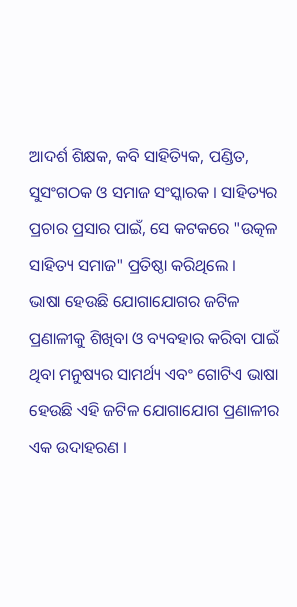ଆଦର୍ଶ ଶିକ୍ଷକ, କବି ସାହିତ୍ୟିକ, ପଣ୍ଡିତ, ସୁସଂଗଠକ ଓ ସମାଜ ସଂସ୍କାରକ । ସାହିତ୍ୟର ପ୍ରଚାର ପ୍ରସାର ପାଇଁ, ସେ କଟକରେ "ଉତ୍କଳ ସାହିତ୍ୟ ସମାଜ" ପ୍ରତିଷ୍ଠା କରିଥିଲେ ।
ଭାଷା ହେଉଛି ଯୋଗାଯୋଗର ଜଟିଳ ପ୍ରଣାଳୀକୁ ଶିଖିବା ଓ ବ୍ୟବହାର କରିବା ପାଇଁ ଥିବା ମନୁଷ୍ୟର ସାମର୍ଥ୍ୟ ଏବଂ ଗୋଟିଏ ଭାଷା ହେଉଛି ଏହି ଜଟିଳ ଯୋଗାଯୋଗ ପ୍ରଣାଳୀର ଏକ ଉଦାହରଣ ।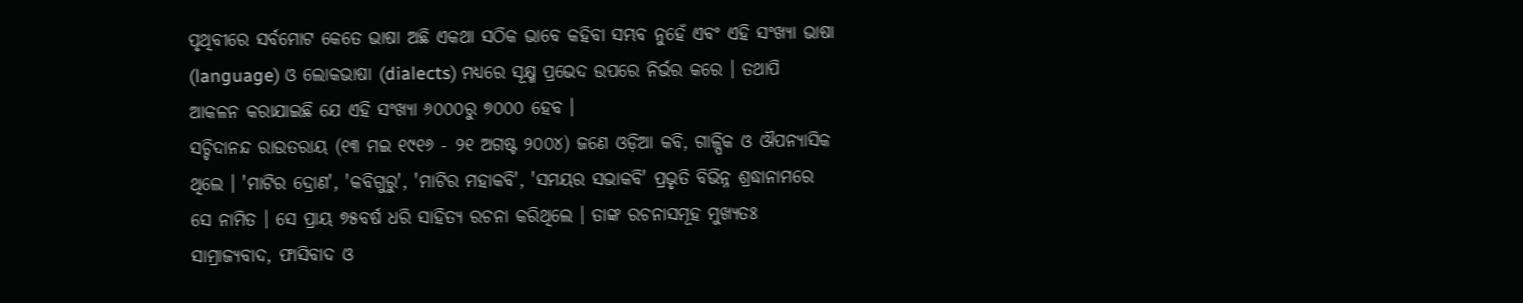ପୃଥିବୀରେ ସର୍ବମୋଟ କେତେ ଭାଷା ଅଛି ଏକଥା ସଠିକ ଭାବେ କହିବା ସମ୍ଭବ ନୁହେଁ ଏବଂ ଏହି ସଂଖ୍ୟା ଭାଷା (language) ଓ ଲୋକଭାଷା (dialects) ମଧ୍ୟରେ ସୂକ୍ଷ୍ମ ପ୍ରଭେଦ ଉପରେ ନିର୍ଭର କରେ । ତଥାପି ଆକଳନ କରାଯାଇଛି ଯେ ଏହି ସଂଖ୍ୟା ୬୦୦୦ରୁ ୭୦୦୦ ହେବ ।
ସଚ୍ଚିଦାନନ୍ଦ ରାଉତରାୟ (୧୩ ମଇ ୧୯୧୬ - ୨୧ ଅଗଷ୍ଟ ୨୦୦୪) ଜଣେ ଓଡ଼ିଆ କବି, ଗାଳ୍ପିକ ଓ ଔପନ୍ୟାସିକ ଥିଲେ । 'ମାଟିର ଦ୍ରୋଣ', 'କବିଗୁରୁ', 'ମାଟିର ମହାକବି', 'ସମୟର ସଭାକବି' ପ୍ରଭୃତି ବିଭିନ୍ନ ଶ୍ରଦ୍ଧାନାମରେ ସେ ନାମିତ । ସେ ପ୍ରାୟ ୭୫ବର୍ଷ ଧରି ସାହିତ୍ୟ ରଚନା କରିଥିଲେ । ତାଙ୍କ ରଚନାସମୂହ ମୁଖ୍ୟତଃ ସାମ୍ରାଜ୍ୟବାଦ, ଫାସିବାଦ ଓ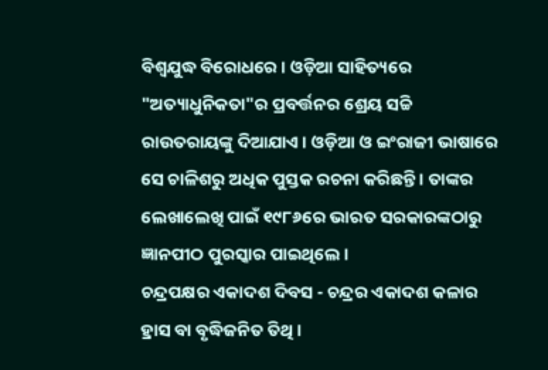ବିଶ୍ୱଯୁଦ୍ଧ ବିରୋଧରେ । ଓଡ଼ିଆ ସାହିତ୍ୟରେ "ଅତ୍ୟାଧୁନିକତା"ର ପ୍ରବର୍ତ୍ତନର ଶ୍ରେୟ ସଚ୍ଚି ରାଉତରାୟଙ୍କୁ ଦିଆଯାଏ । ଓଡ଼ିଆ ଓ ଇଂରାଜୀ ଭାଷାରେ ସେ ଚାଳିଶରୁ ଅଧିକ ପୁସ୍ତକ ରଚନା କରିଛନ୍ତି । ତାଙ୍କର ଲେଖାଲେଖି ପାଇଁ ୧୯୮୬ରେ ଭାରତ ସରକାରଙ୍କଠାରୁ ଜ୍ଞାନପୀଠ ପୁରସ୍କାର ପାଇଥିଲେ ।
ଚନ୍ଦ୍ରପକ୍ଷର ଏକାଦଶ ଦିବସ - ଚନ୍ଦ୍ରର ଏକାଦଶ କଳାର ହ୍ରାସ ବା ବୃଦ୍ଧିଜନିତ ତିଥି ।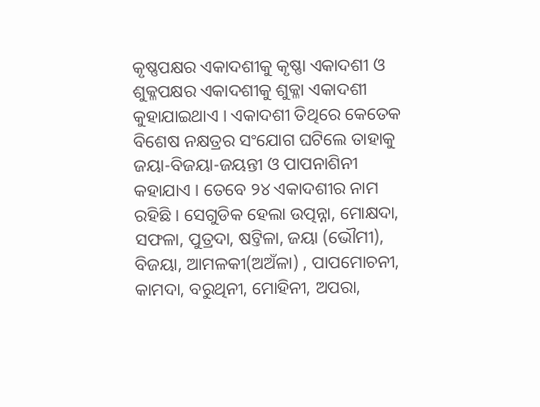କୃଷ୍ଣପକ୍ଷର ଏକାଦଶୀକୁ କୃଷ୍ଣା ଏକାଦଶୀ ଓ ଶୁକ୍ଳପକ୍ଷର ଏକାଦଶୀକୁ ଶୁକ୍ଳା ଏକାଦଶୀ କୁହାଯାଇଥାଏ । ଏକାଦଶୀ ତିଥିରେ କେତେକ ବିଶେଷ ନକ୍ଷତ୍ରର ସଂଯୋଗ ଘଟିଲେ ତାହାକୁ ଜୟା-ବିଜୟା-ଜୟନ୍ତୀ ଓ ପାପନାଶିନୀ କହାଯାଏ । ତେବେ ୨୪ ଏକାଦଶୀର ନାମ ରହିଛି । ସେଗୁଡିକ ହେଲା ଉତ୍ପନ୍ନା, ମୋକ୍ଷଦା, ସଫଳା, ପୁତ୍ରଦା, ଷଟ୍ତିଳା, ଜୟା (ଭୌମୀ), ବିଜୟା, ଆମଳକୀ(ଅଅଁଳା) , ପାପମୋଚନୀ, କାମଦା, ବରୁଥିନୀ, ମୋହିନୀ, ଅପରା,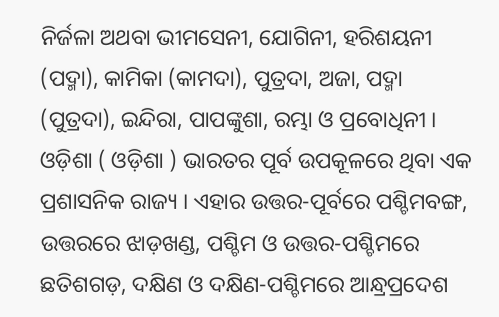ନିର୍ଜଳା ଅଥବା ଭୀମସେନୀ, ଯୋଗିନୀ, ହରିଶୟନୀ (ପଦ୍ମା), କାମିକା (କାମଦା), ପୁତ୍ରଦା, ଅଜା, ପଦ୍ମା (ପୁତ୍ରଦା), ଇନ୍ଦିରା, ପାପଙ୍କୁଶା, ରମ୍ଭା ଓ ପ୍ରବୋଧିନୀ ।
ଓଡ଼ିଶା ( ଓଡ଼ିଶା ) ଭାରତର ପୂର୍ବ ଉପକୂଳରେ ଥିବା ଏକ ପ୍ରଶାସନିକ ରାଜ୍ୟ । ଏହାର ଉତ୍ତର-ପୂର୍ବରେ ପଶ୍ଚିମବଙ୍ଗ, ଉତ୍ତରରେ ଝାଡ଼ଖଣ୍ଡ, ପଶ୍ଚିମ ଓ ଉତ୍ତର-ପଶ୍ଚିମରେ ଛତିଶଗଡ଼, ଦକ୍ଷିଣ ଓ ଦକ୍ଷିଣ-ପଶ୍ଚିମରେ ଆନ୍ଧ୍ରପ୍ରଦେଶ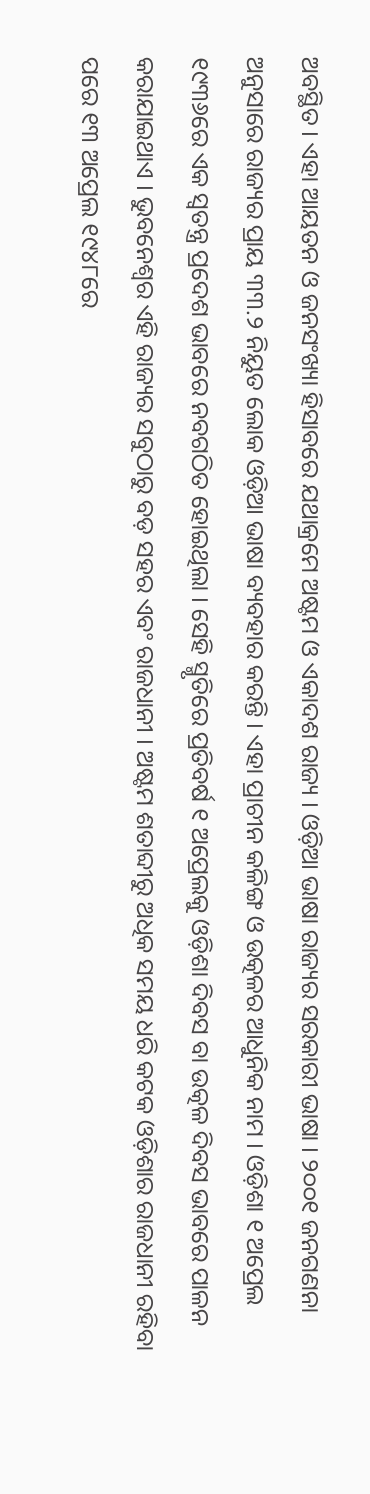ଅବସ୍ଥିତ । ଏହା ଆୟତନ ଓ ଜନସଂଖ୍ୟା ହିସାବରେ ଯଥାକ୍ରମେ ଅଷ୍ଟମ ଓ ଏକାଦଶ ରାଜ୍ୟ । ଓଡ଼ିଆ ଭାଷା ରାଜ୍ୟର ସରକାରୀ ଭାଷା । ୨୦୦୧ ଜନଗଣନା ଅନୁସାରେ ରାଜ୍ୟର ପ୍ରାୟ ୩୩.୨ ନିୟୁତ ଲୋକ ଓଡ଼ିଆ ଭାଷା ବ୍ୟବହାର କରନ୍ତି । ଏହା ପ୍ରାଚୀନ କଳିଙ୍ଗ ଓ ଉତ୍କଳର ଆଧୁନିକ ନାମ । ଓଡ଼ିଶା ୧ ଅପ୍ରେଲ ୧୯୩୬ରେ ଏକ ସ୍ୱତନ୍ତ୍ର ପ୍ରଦେଶ ଭାବରେ ନବଗଠିତ ହୋଇଥିଲା । ସେହି ସ୍ମୃତିରେ ପ୍ରତିବର୍ଷ ୧ ଅପ୍ରେଲକୁ ଓଡ଼ିଶା ଦିବସ ବା ଉତ୍କଳ ଦିବସ ଭାବରେ ପାଳନ କରାଯାଇଥାଏ । ଭୁବନେଶ୍ୱର ଏହି ରାଜ୍ୟର ସବୁଠାରୁ ବଡ଼ ସହର ଏବଂ ରାଜଧାନୀ । ଅଷ୍ଟମ ଶତାବ୍ଦୀରୁ ଅଧିକ ସମୟ ଧରି କଟକ ଓଡ଼ିଶାର ରାଜଧାନୀ ରହିବା ପରେ ୧୩ ଅପ୍ରେଲ ୧୯୪୮ରେ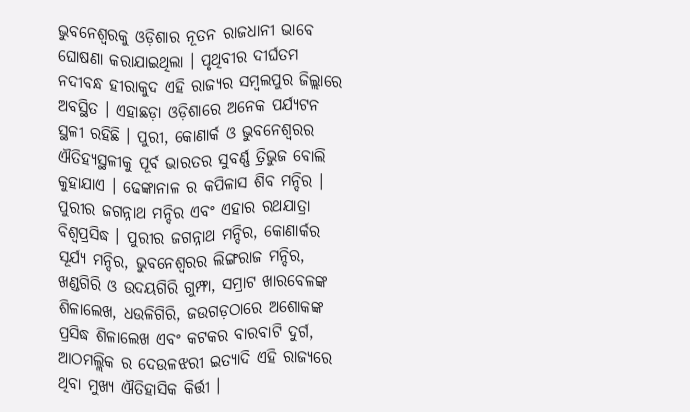ଭୁବନେଶ୍ୱରକୁ ଓଡ଼ିଶାର ନୂତନ ରାଜଧାନୀ ଭାବେ ଘୋଷଣା କରାଯାଇଥିଲା । ପୃଥିବୀର ଦୀର୍ଘତମ ନଦୀବନ୍ଧ ହୀରାକୁଦ ଏହି ରାଜ୍ୟର ସମ୍ବଲପୁର ଜିଲ୍ଲାରେ ଅବସ୍ଥିତ । ଏହାଛଡ଼ା ଓଡ଼ିଶାରେ ଅନେକ ପର୍ଯ୍ୟଟନ ସ୍ଥଳୀ ରହିଛି । ପୁରୀ, କୋଣାର୍କ ଓ ଭୁବନେଶ୍ୱରର ଐତିହ୍ୟସ୍ଥଳୀକୁ ପୂର୍ବ ଭାରତର ସୁବର୍ଣ୍ଣ ତ୍ରିଭୁଜ ବୋଲି କୁହାଯାଏ । ଢେଙ୍କାନାଳ ର କପିଳାସ ଶିବ ମନ୍ଦିର । ପୁରୀର ଜଗନ୍ନାଥ ମନ୍ଦିର ଏବଂ ଏହାର ରଥଯାତ୍ରା ବିଶ୍ୱପ୍ରସିଦ୍ଧ । ପୁରୀର ଜଗନ୍ନାଥ ମନ୍ଦିର, କୋଣାର୍କର ସୂର୍ଯ୍ୟ ମନ୍ଦିର, ଭୁବନେଶ୍ୱରର ଲିଙ୍ଗରାଜ ମନ୍ଦିର, ଖଣ୍ଡଗିରି ଓ ଉଦୟଗିରି ଗୁମ୍ଫା, ସମ୍ରାଟ ଖାରବେଳଙ୍କ ଶିଳାଲେଖ, ଧଉଳିଗିରି, ଜଉଗଡ଼ଠାରେ ଅଶୋକଙ୍କ ପ୍ରସିଦ୍ଧ ଶିଳାଲେଖ ଏବଂ କଟକର ବାରବାଟି ଦୁର୍ଗ, ଆଠମଲ୍ଲିକ ର ଦେଉଳଝରୀ ଇତ୍ୟାଦି ଏହି ରାଜ୍ୟରେ ଥିବା ମୁଖ୍ୟ ଐତିହାସିକ କିର୍ତ୍ତୀ ।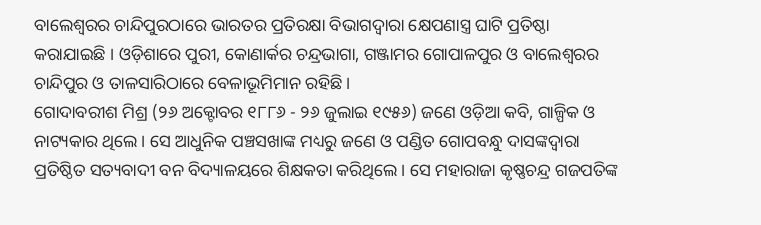ବାଲେଶ୍ୱରର ଚାନ୍ଦିପୁରଠାରେ ଭାରତର ପ୍ରତିରକ୍ଷା ବିଭାଗଦ୍ୱାରା କ୍ଷେପଣାସ୍ତ୍ର ଘାଟି ପ୍ରତିଷ୍ଠା କରାଯାଇଛି । ଓଡ଼ିଶାରେ ପୁରୀ, କୋଣାର୍କର ଚନ୍ଦ୍ରଭାଗା, ଗଞ୍ଜାମର ଗୋପାଳପୁର ଓ ବାଲେଶ୍ୱରର ଚାନ୍ଦିପୁର ଓ ତାଳସାରିଠାରେ ବେଳାଭୂମିମାନ ରହିଛି ।
ଗୋଦାବରୀଶ ମିଶ୍ର (୨୬ ଅକ୍ଟୋବର ୧୮୮୬ - ୨୬ ଜୁଲାଇ ୧୯୫୬) ଜଣେ ଓଡ଼ିଆ କବି, ଗାଳ୍ପିକ ଓ ନାଟ୍ୟକାର ଥିଲେ । ସେ ଆଧୁନିକ ପଞ୍ଚସଖାଙ୍କ ମଧ୍ୟରୁ ଜଣେ ଓ ପଣ୍ଡିତ ଗୋପବନ୍ଧୁ ଦାସଙ୍କଦ୍ୱାରା ପ୍ରତିଷ୍ଠିତ ସତ୍ୟବାଦୀ ବନ ବିଦ୍ୟାଳୟରେ ଶିକ୍ଷକତା କରିଥିଲେ । ସେ ମହାରାଜା କୃଷ୍ଣଚନ୍ଦ୍ର ଗଜପତିଙ୍କ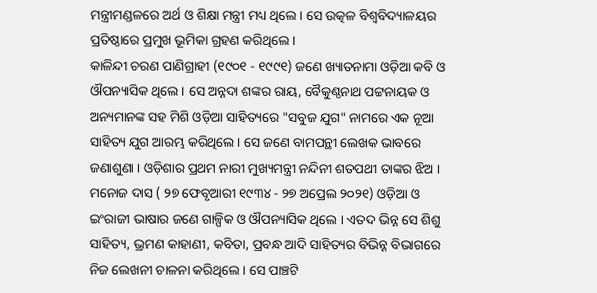ମନ୍ତ୍ରୀମଣ୍ଡଳରେ ଅର୍ଥ ଓ ଶିକ୍ଷା ମନ୍ତ୍ରୀ ମଧ୍ୟ ଥିଲେ । ସେ ଉତ୍କଳ ବିଶ୍ୱବିଦ୍ୟାଳୟର ପ୍ରତିଷ୍ଠାରେ ପ୍ରମୁଖ ଭୂମିକା ଗ୍ରହଣ କରିଥିଲେ ।
କାଳିନ୍ଦୀ ଚରଣ ପାଣିଗ୍ରାହୀ (୧୯୦୧ - ୧୯୯୧) ଜଣେ ଖ୍ୟାତନାମା ଓଡ଼ିଆ କବି ଓ ଔପନ୍ୟାସିକ ଥିଲେ । ସେ ଅନ୍ନଦା ଶଙ୍କର ରାୟ, ବୈକୁଣ୍ଠନାଥ ପଟ୍ଟନାୟକ ଓ ଅନ୍ୟମାନଙ୍କ ସହ ମିଶି ଓଡ଼ିଆ ସାହିତ୍ୟରେ "ସବୁଜ ଯୁଗ" ନାମରେ ଏକ ନୂଆ ସାହିତ୍ୟ ଯୁଗ ଆରମ୍ଭ କରିଥିଲେ । ସେ ଜଣେ ବାମପନ୍ଥୀ ଲେଖକ ଭାବରେ ଜଣାଶୁଣା । ଓଡ଼ିଶାର ପ୍ରଥମ ନାରୀ ମୁଖ୍ୟମନ୍ତ୍ରୀ ନନ୍ଦିନୀ ଶତପଥୀ ତାଙ୍କର ଝିଅ ।
ମନୋଜ ଦାସ ( ୨୭ ଫେବୃଆରୀ ୧୯୩୪ - ୨୭ ଅପ୍ରେଲ ୨୦୨୧) ଓଡ଼ିଆ ଓ ଇଂରାଜୀ ଭାଷାର ଜଣେ ଗାଳ୍ପିକ ଓ ଔପନ୍ୟାସିକ ଥିଲେ । ଏତଦ ଭିନ୍ନ ସେ ଶିଶୁ ସାହିତ୍ୟ, ଭ୍ରମଣ କାହାଣୀ, କବିତା, ପ୍ରବନ୍ଧ ଆଦି ସାହିତ୍ୟର ବିଭିନ୍ନ ବିଭାଗରେ ନିଜ ଲେଖନୀ ଚାଳନା କରିଥିଲେ । ସେ ପାଞ୍ଚଟି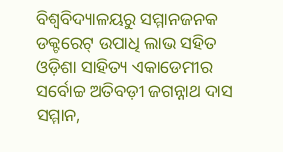ବିଶ୍ୱବିଦ୍ୟାଳୟରୁ ସମ୍ମାନଜନକ ଡକ୍ଟରେଟ୍ ଉପାଧି ଲାଭ ସହିତ ଓଡ଼ିଶା ସାହିତ୍ୟ ଏକାଡେମୀର ସର୍ବୋଚ୍ଚ ଅତିବଡ଼ୀ ଜଗନ୍ନାଥ ଦାସ ସମ୍ମାନ,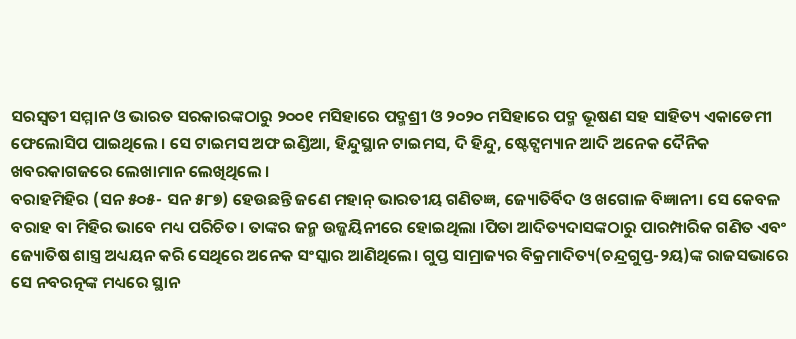ସରସ୍ୱତୀ ସମ୍ମାନ ଓ ଭାରତ ସରକାରଙ୍କଠାରୁ ୨୦୦୧ ମସିହାରେ ପଦ୍ମଶ୍ରୀ ଓ ୨୦୨୦ ମସିହାରେ ପଦ୍ମ ଭୂଷଣ ସହ ସାହିତ୍ୟ ଏକାଡେମୀ ଫେଲୋସିପ ପାଇଥିଲେ । ସେ ଟାଇମସ ଅଫ ଇଣ୍ଡିଆ, ହିନ୍ଦୁସ୍ଥାନ ଟାଇମସ, ଦି ହିନ୍ଦୁ, ଷ୍ଟେଟ୍ସମ୍ୟାନ ଆଦି ଅନେକ ଦୈନିକ ଖବରକାଗଜରେ ଲେଖାମାନ ଲେଖିଥିଲେ ।
ବରାହମିହିର (ସନ ୫୦୫- ସନ ୫୮୭) ହେଉଛନ୍ତି ଜଣେ ମହାନ୍ ଭାରତୀୟ ଗଣିତଜ୍ଞ, ଜ୍ୟୋତିର୍ବିଦ ଓ ଖଗୋଳ ବିଜ୍ଞାନୀ। ସେ କେବଳ ବରାହ ବା ମିହିର ଭାବେ ମଧ୍ୟ ପରିଚିତ। ତାଙ୍କର ଜନ୍ମ ଉଜ୍ଜୟିନୀରେ ହୋଇଥିଲା ।ପିତା ଆଦିତ୍ୟଦାସଙ୍କଠାରୁ ପାରମ୍ପାରିକ ଗଣିତ ଏବଂ ଜ୍ୟୋତିଷ ଶାସ୍ତ୍ର ଅଧ୍ୟୟନ କରି ସେଥିରେ ଅନେକ ସଂସ୍କାର ଆଣିଥିଲେ। ଗୁପ୍ତ ସାମ୍ରାଜ୍ୟର ବିକ୍ରମାଦିତ୍ୟ(ଚନ୍ଦ୍ରଗୁପ୍ତ-୨ୟ)ଙ୍କ ରାଜସଭାରେ ସେ ନବରତ୍ନଙ୍କ ମଧ୍ୟରେ ସ୍ଥାନ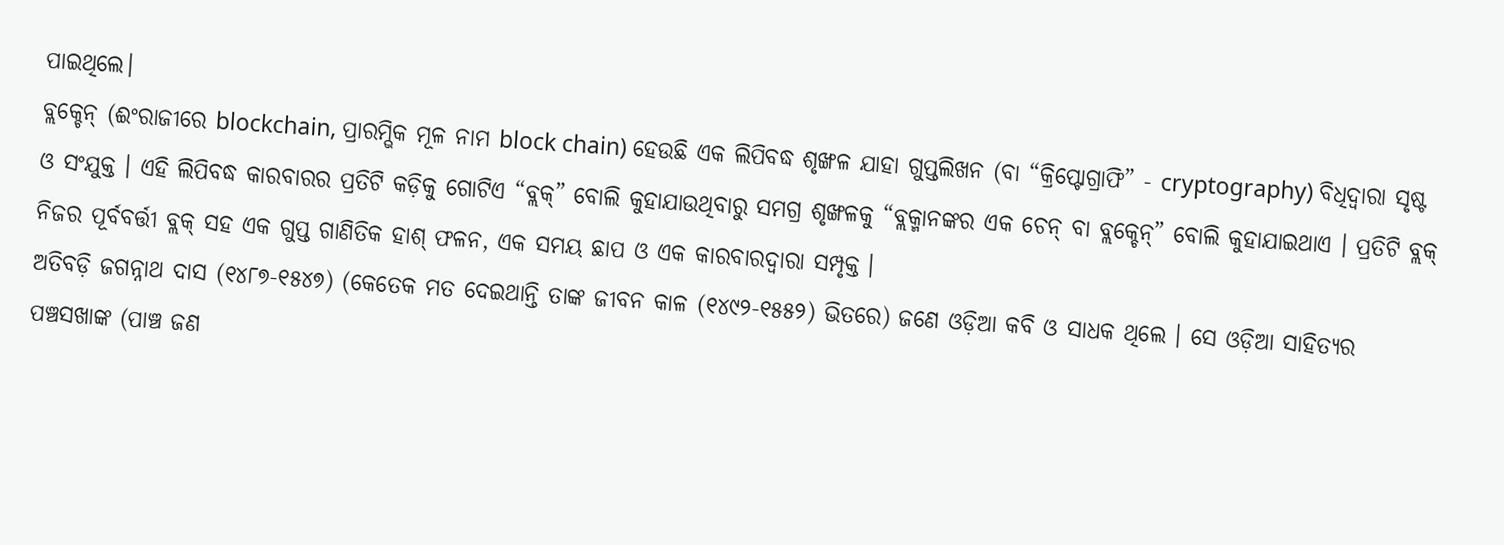ପାଇଥିଲେ।
ବ୍ଲକ୍ଚେନ୍ (ଈଂରାଜୀରେ blockchain, ପ୍ରାରମ୍ଭିକ ମୂଳ ନାମ block chain) ହେଉଛି ଏକ ଲିପିବଦ୍ଧ ଶୃଙ୍ଖଳ ଯାହା ଗୁପ୍ତଲିଖନ (ବା “କ୍ରିପ୍ଟୋଗ୍ରାଫି” - cryptography) ବିଧିଦ୍ୱାରା ସୃଷ୍ଟ ଓ ସଂଯୁକ୍ତ । ଏହି ଲିପିବଦ୍ଧ କାରବାରର ପ୍ରତିଟି କଡ଼ିକୁ ଗୋଟିଏ “ବ୍ଲକ୍” ବୋଲି କୁହାଯାଉଥିବାରୁ ସମଗ୍ର ଶୃଙ୍ଖଳକୁ “ବ୍ଲକ୍ମାନଙ୍କର ଏକ ଚେନ୍ ବା ବ୍ଲକ୍ଚେନ୍” ବୋଲି କୁହାଯାଇଥାଏ । ପ୍ରତିଟି ବ୍ଲକ୍ ନିଜର ପୂର୍ବବର୍ତ୍ତୀ ବ୍ଲକ୍ ସହ ଏକ ଗୁପ୍ତ ଗାଣିତିକ ହାଶ୍ ଫଳନ, ଏକ ସମୟ ଛାପ ଓ ଏକ କାରବାରଦ୍ୱାରା ସମ୍ପୃକ୍ତ ।
ଅତିବଡ଼ି ଜଗନ୍ନାଥ ଦାସ (୧୪୮୭-୧୫୪୭) (କେତେକ ମତ ଦେଇଥାନ୍ତି ତାଙ୍କ ଜୀବନ କାଳ (୧୪୯୨-୧୫୫୨) ଭିତରେ) ଜଣେ ଓଡ଼ିଆ କବି ଓ ସାଧକ ଥିଲେ । ସେ ଓଡ଼ିଆ ସାହିତ୍ୟର ପଞ୍ଚସଖାଙ୍କ (ପାଞ୍ଚ ଜଣ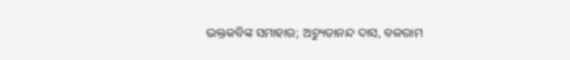ଭକ୍ତକବିଙ୍କ ସମାହାର; ଅଚ୍ୟୁତାନନ୍ଦ ଦାସ, ବଳରାମ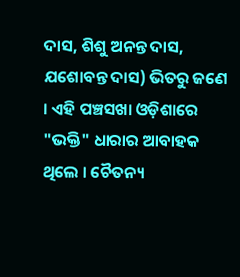ଦାସ, ଶିଶୁ ଅନନ୍ତ ଦାସ, ଯଶୋବନ୍ତ ଦାସ) ଭିତରୁ ଜଣେ । ଏହି ପଞ୍ଚସଖା ଓଡ଼ିଶାରେ "ଭକ୍ତି" ଧାରାର ଆବାହକ ଥିଲେ । ଚୈତନ୍ୟ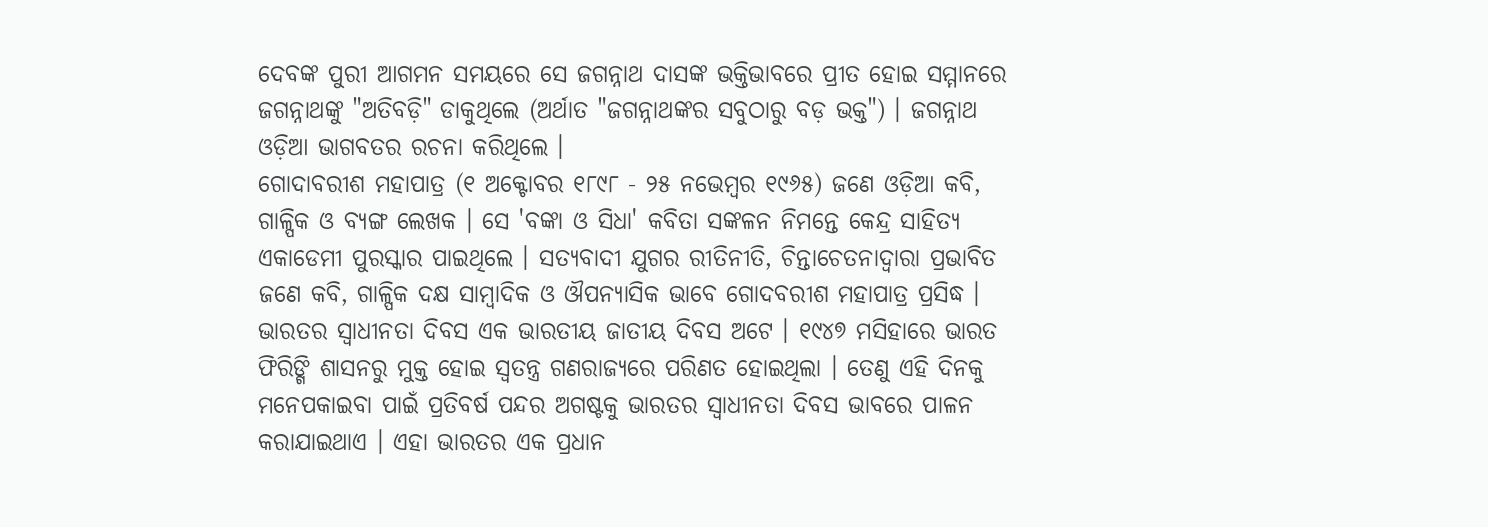ଦେବଙ୍କ ପୁରୀ ଆଗମନ ସମୟରେ ସେ ଜଗନ୍ନାଥ ଦାସଙ୍କ ଭକ୍ତିଭାବରେ ପ୍ରୀତ ହୋଇ ସମ୍ମାନରେ ଜଗନ୍ନାଥଙ୍କୁ "ଅତିବଡ଼ି" ଡାକୁଥିଲେ (ଅର୍ଥାତ "ଜଗନ୍ନାଥଙ୍କର ସବୁଠାରୁ ବଡ଼ ଭକ୍ତ") । ଜଗନ୍ନାଥ ଓଡ଼ିଆ ଭାଗବତର ରଚନା କରିଥିଲେ ।
ଗୋଦାବରୀଶ ମହାପାତ୍ର (୧ ଅକ୍ଟୋବର ୧୮୯୮ - ୨୫ ନଭେମ୍ବର ୧୯୬୫) ଜଣେ ଓଡ଼ିଆ କବି, ଗାଳ୍ପିକ ଓ ବ୍ୟଙ୍ଗ ଲେଖକ । ସେ 'ବଙ୍କା ଓ ସିଧା' କବିତା ସଙ୍କଳନ ନିମନ୍ତେ କେନ୍ଦ୍ର ସାହିତ୍ୟ ଏକାଡେମୀ ପୁରସ୍କାର ପାଇଥିଲେ । ସତ୍ୟବାଦୀ ଯୁଗର ରୀତିନୀତି, ଚିନ୍ତାଚେତନାଦ୍ୱାରା ପ୍ରଭାବିତ ଜଣେ କବି, ଗାଳ୍ପିକ ଦକ୍ଷ ସାମ୍ବାଦିକ ଓ ଔପନ୍ୟାସିକ ଭାବେ ଗୋଦବରୀଶ ମହାପାତ୍ର ପ୍ରସିଦ୍ଧ ।
ଭାରତର ସ୍ୱାଧୀନତା ଦିବସ ଏକ ଭାରତୀୟ ଜାତୀୟ ଦିବସ ଅଟେ । ୧୯୪୭ ମସିହାରେ ଭାରତ ଫିରିଙ୍ଗି ଶାସନରୁ ମୁକ୍ତ ହୋଇ ସ୍ୱତନ୍ତ୍ର ଗଣରାଜ୍ୟରେ ପରିଣତ ହୋଇଥିଲା । ତେଣୁ ଏହି ଦିନକୁ ମନେପକାଇବା ପାଇଁ ପ୍ରତିବର୍ଷ ପନ୍ଦର ଅଗଷ୍ଟକୁ ଭାରତର ସ୍ୱାଧୀନତା ଦିବସ ଭାବରେ ପାଳନ କରାଯାଇଥାଏ । ଏହା ଭାରତର ଏକ ପ୍ରଧାନ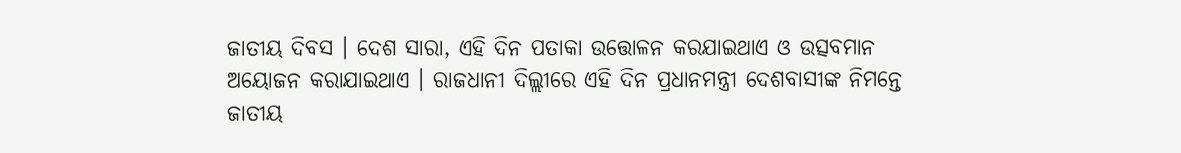ଜାତୀୟ ଦିବସ । ଦେଶ ସାରା, ଏହି ଦିନ ପତାକା ଉତ୍ତୋଳନ କରଯାଇଥାଏ ଓ ଉତ୍ସବମାନ ଅୟୋଜନ କରାଯାଇଥାଏ । ରାଜଧାନୀ ଦିଲ୍ଲୀରେ ଏହି ଦିନ ପ୍ରଧାନମନ୍ତ୍ରୀ ଦେଶବାସୀଙ୍କ ନିମନ୍ତେ ଜାତୀୟ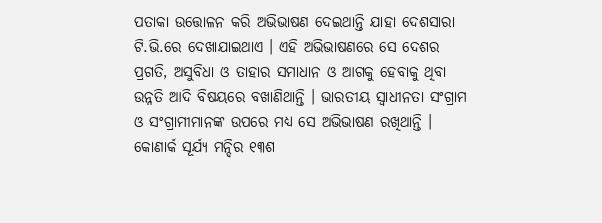ପତାକା ଉତ୍ତୋଳନ କରି ଅଭିଭାଷଣ ଦେଇଥାନ୍ତି ଯାହା ଦେଶସାରା ଟି.ଭି.ରେ ଦେଖାଯାଇଥାଏ । ଏହି ଅଭିଭାଷଣରେ ସେ ଦେଶର ପ୍ରଗତି, ଅସୁବିଧା ଓ ତାହାର ସମାଧାନ ଓ ଆଗକୁ ହେବାକୁ ଥିବା ଉନ୍ନତି ଆଦି ବିଷୟରେ ବଖାଣିଥାନ୍ତି । ଭାରତୀୟ ସ୍ୱାଧୀନତା ସଂଗ୍ରାମ ଓ ସଂଗ୍ରାମୀମାନଙ୍କ ଉପରେ ମଧ୍ୟ ସେ ଅଭିଭାଷଣ ରଖିଥାନ୍ତି ।
କୋଣାର୍କ ସୂର୍ଯ୍ୟ ମନ୍ଦିର ୧୩ଶ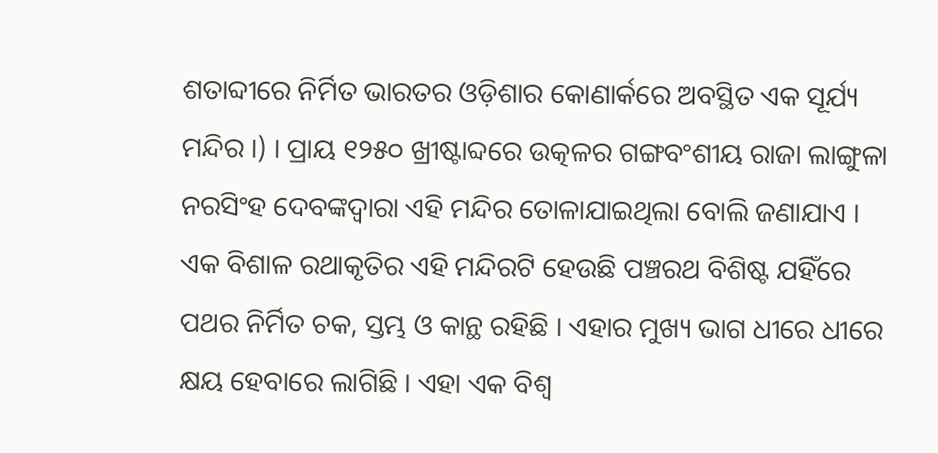ଶତାବ୍ଦୀରେ ନିର୍ମିତ ଭାରତର ଓଡ଼ିଶାର କୋଣାର୍କରେ ଅବସ୍ଥିତ ଏକ ସୂର୍ଯ୍ୟ ମନ୍ଦିର ।) । ପ୍ରାୟ ୧୨୫୦ ଖ୍ରୀଷ୍ଟାବ୍ଦରେ ଉତ୍କଳର ଗଙ୍ଗବଂଶୀୟ ରାଜା ଲାଙ୍ଗୁଳା ନରସିଂହ ଦେବଙ୍କଦ୍ୱାରା ଏହି ମନ୍ଦିର ତୋଳାଯାଇଥିଲା ବୋଲି ଜଣାଯାଏ । ଏକ ବିଶାଳ ରଥାକୃତିର ଏହି ମନ୍ଦିରଟି ହେଉଛି ପଞ୍ଚରଥ ବିଶିଷ୍ଟ ଯହିଁରେ ପଥର ନିର୍ମିତ ଚକ, ସ୍ତମ୍ଭ ଓ କାନ୍ଥ ରହିଛି । ଏହାର ମୁଖ୍ୟ ଭାଗ ଧୀରେ ଧୀରେ କ୍ଷୟ ହେବାରେ ଲାଗିଛି । ଏହା ଏକ ବିଶ୍ୱ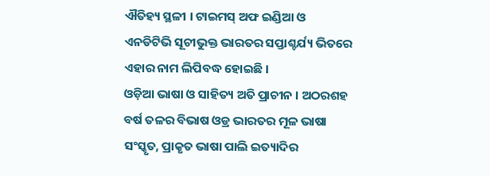ଐତିହ୍ୟ ସ୍ଥଳୀ । ଟାଇମସ୍ ଅଫ ଇଣ୍ଡିଆ ଓ ଏନଡିଟିଭି ସୂଚୀଭୁକ୍ତ ଭାରତର ସପ୍ତାଶ୍ଚର୍ଯ୍ୟ ଭିତରେ ଏହାର ନାମ ଲିପିବଦ୍ଧ ହୋଇଛି ।
ଓଡ଼ିଆ ଭାଷା ଓ ସାହିତ୍ୟ ଅତି ପ୍ରାଚୀନ । ଅଠରଶହ ବର୍ଷ ତଳର ବିଭାଷ ଓଡ୍ର ଭାରତର ମୂଳ ଭାଷା ସଂସ୍କୃତ, ପ୍ରାକୃତ ଭାଷା ପାଲି ଇତ୍ୟାଦିର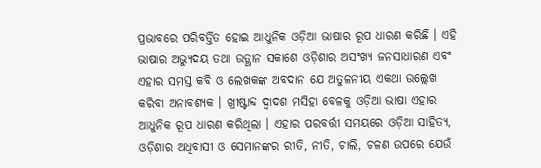ପ୍ରଭାବରେ ପରିବର୍ତ୍ତିତ ହୋଇ ଆଧୁନିକ ଓଡ଼ିଆ ଭାଷାର ରୂପ ଧାରଣ କରିଛି । ଏହି ଭାଷାର ଅଭ୍ୟୁଦୟ ତଥା ଉତ୍ଥାନ ସକାଶେ ଓଡ଼ିଶାର ଅସଂଖ୍ୟ ଜନସାଧାରଣ ଏବଂ ଏହାର ସମସ୍ତ କବି ଓ ଲେଖକଙ୍କ ଅବଦାନ ଯେ ଅତୁଳନୀୟ ଏକଥା ଉଲ୍ଲେଖ କରିବା ଅନାବଶ୍ୟକ । ଖ୍ରୀଷ୍ଟାବ୍ଦ ଦ୍ୱାଦଶ ମସିହା ବେଳକୁ ଓଡ଼ିଆ ଭାଷା ଏହାର ଆଧୁନିକ ରୂପ ଧାରଣ କରିଥିଲା । ଏହାର ପରବର୍ତ୍ତୀ ସମୟରେ ଓଡ଼ିଆ ସାହିତ୍ୟ, ଓଡ଼ିଶାର ଅଧିବାସୀ ଓ ସେମାନଙ୍କର ରୀତି, ନୀତି, ଚାଲି, ଚଳଣ ଉପରେ ଯେଉଁ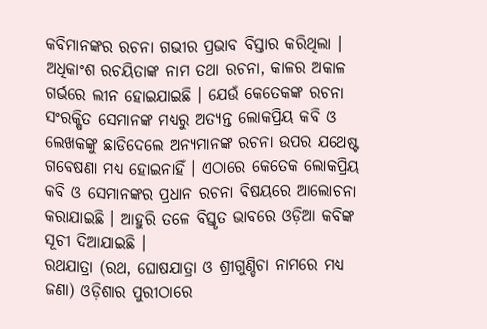କବିମାନଙ୍କର ରଚନା ଗଭୀର ପ୍ରଭାବ ବିସ୍ତାର କରିଥିଲା । ଅଧିକାଂଶ ରଚୟିତାଙ୍କ ନାମ ତଥା ରଚନା, କାଳର ଅକାଳ ଗର୍ଭରେ ଲୀନ ହୋଇଯାଇଛି । ଯେଉଁ କେତେକଙ୍କ ରଚନା ସଂରକ୍ଷିତ ସେମାନଙ୍କ ମଧ୍ୟରୁ ଅତ୍ୟନ୍ତ ଲୋକପ୍ରିୟ କବି ଓ ଲେଖକଙ୍କୁ ଛାଡିଦେଲେ ଅନ୍ୟମାନଙ୍କ ରଚନା ଉପର ଯଥେଷ୍ଟ ଗବେଷଣା ମଧ୍ୟ ହୋଇନାହିଁ । ଏଠାରେ କେତେକ ଲୋକପ୍ରିୟ କବି ଓ ସେମାନଙ୍କର ପ୍ରଧାନ ରଚନା ବିଷୟରେ ଆଲୋଚନା କରାଯାଇଛି । ଆହୁରି ତଳେ ବିସ୍ତୃତ ଭାବରେ ଓଡ଼ିଆ କବିଙ୍କ ସୂଚୀ ଦିଆଯାଇଛି ।
ରଥଯାତ୍ରା (ରଥ, ଘୋଷଯାତ୍ରା ଓ ଶ୍ରୀଗୁଣ୍ଡିଚା ନାମରେ ମଧ୍ୟ ଜଣା) ଓଡ଼ିଶାର ପୁରୀଠାରେ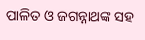ପାଳିତ ଓ ଜଗନ୍ନାଥଙ୍କ ସହ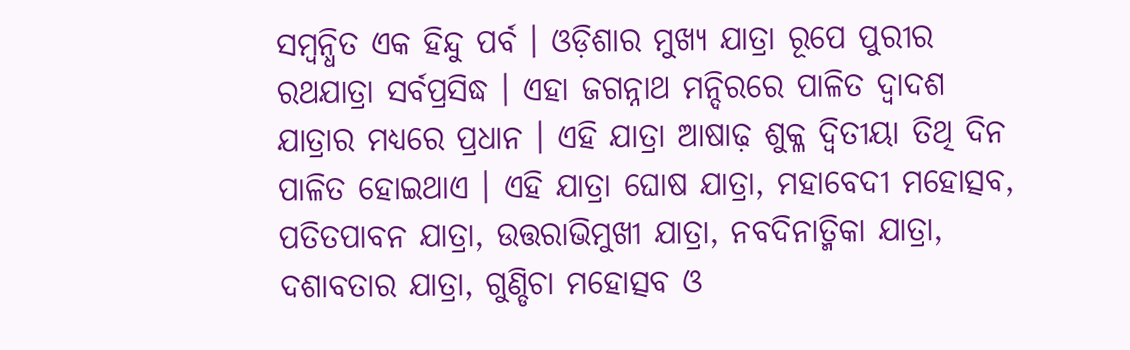ସମ୍ବନ୍ଧିତ ଏକ ହିନ୍ଦୁ ପର୍ବ । ଓଡ଼ିଶାର ମୁଖ୍ୟ ଯାତ୍ରା ରୂପେ ପୁରୀର ରଥଯାତ୍ରା ସର୍ବପ୍ରସିଦ୍ଧ । ଏହା ଜଗନ୍ନାଥ ମନ୍ଦିରରେ ପାଳିତ ଦ୍ୱାଦଶ ଯାତ୍ରାର ମଧ୍ୟରେ ପ୍ରଧାନ । ଏହି ଯାତ୍ରା ଆଷାଢ଼ ଶୁକ୍ଳ ଦ୍ୱିତୀୟା ତିଥି ଦିନ ପାଳିତ ହୋଇଥାଏ । ଏହି ଯାତ୍ରା ଘୋଷ ଯାତ୍ରା, ମହାବେଦୀ ମହୋତ୍ସବ, ପତିତପାବନ ଯାତ୍ରା, ଉତ୍ତରାଭିମୁଖୀ ଯାତ୍ରା, ନବଦିନାତ୍ମିକା ଯାତ୍ରା, ଦଶାବତାର ଯାତ୍ରା, ଗୁଣ୍ଡିଚା ମହୋତ୍ସବ ଓ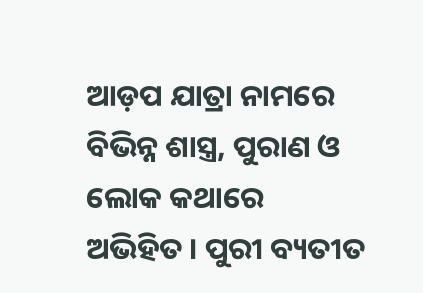ଆଡ଼ପ ଯାତ୍ରା ନାମରେ ବିଭିନ୍ନ ଶାସ୍ତ୍ର, ପୁରାଣ ଓ ଲୋକ କଥାରେ ଅଭିହିତ । ପୁରୀ ବ୍ୟତୀତ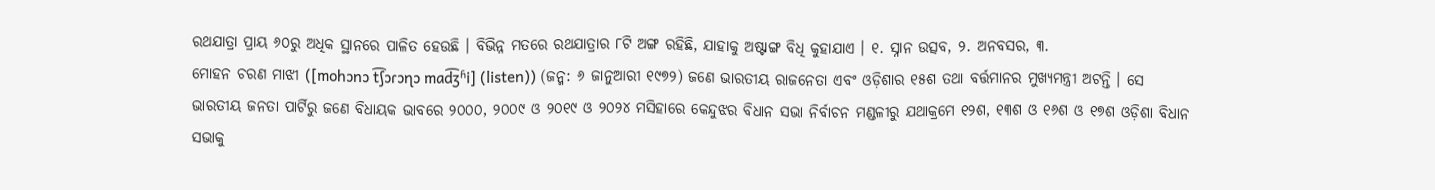ରଥଯାତ୍ରା ପ୍ରାୟ ୬୦ରୁ ଅଧିକ ସ୍ଥାନରେ ପାଳିତ ହେଉଛି । ବିଭିନ୍ନ ମତରେ ରଥଯାତ୍ରାର ୮ଟି ଅଙ୍ଗ ରହିଛି, ଯାହାକୁ ଅଷ୍ଟାଙ୍ଗ ବିଧି କୁହାଯାଏ । ୧. ସ୍ନାନ ଉତ୍ସବ, ୨. ଅନବସର, ୩.
ମୋହନ ଚରଣ ମାଝୀ ([mohɔnɔ t͡ʃɔɾɔɳɔ mad͡ʒʱi] (listen)) (ଜନ୍ମ: ୬ ଜାନୁଆରୀ ୧୯୭୨) ଜଣେ ଭାରତୀୟ ରାଜନେତା ଏବଂ ଓଡ଼ିଶାର ୧୫ଶ ତଥା ବର୍ତ୍ତମାନର ମୁଖ୍ୟମନ୍ତ୍ରୀ ଅଟନ୍ତି । ସେ ଭାରତୀୟ ଜନତା ପାର୍ଟିରୁ ଜଣେ ବିଧାୟକ ଭାବରେ ୨୦୦୦, ୨୦୦୯ ଓ ୨୦୧୯ ଓ ୨୦୨୪ ମସିହାରେ କେନ୍ଦୁଝର ବିଧାନ ସଭା ନିର୍ବାଚନ ମଣ୍ଡଳୀରୁ ଯଥାକ୍ରମେ ୧୨ଶ, ୧୩ଶ ଓ ୧୬ଶ ଓ ୧୭ଶ ଓଡ଼ିଶା ବିଧାନ ସଭାକୁ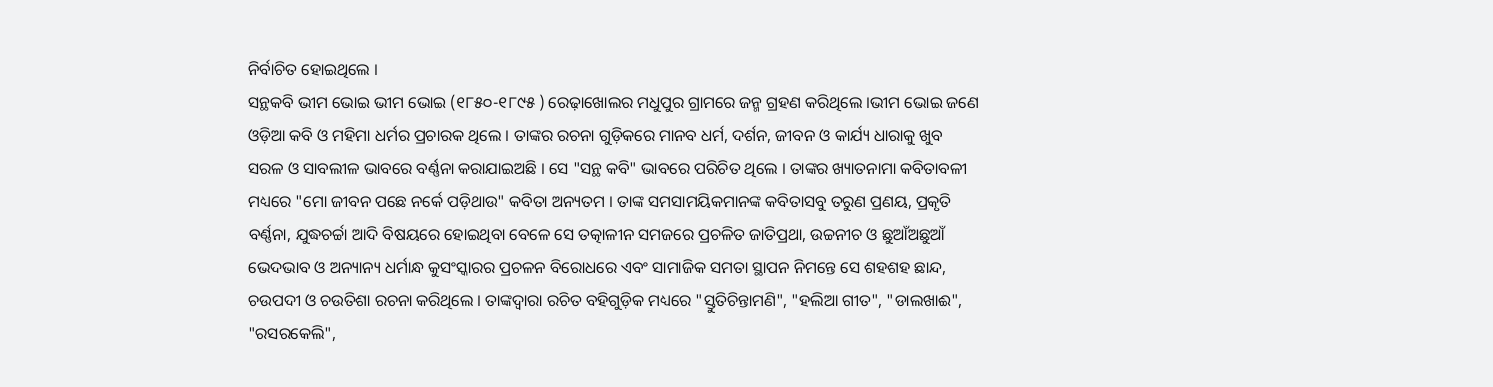ନିର୍ବାଚିତ ହୋଇଥିଲେ ।
ସନ୍ଥକବି ଭୀମ ଭୋଇ ଭୀମ ଭୋଇ (୧୮୫୦-୧୮୯୫ ) ରେଢ଼ାଖୋଲର ମଧୁପୁର ଗ୍ରାମରେ ଜନ୍ମ ଗ୍ରହଣ କରିଥିଲେ ।ଭୀମ ଭୋଇ ଜଣେ ଓଡ଼ିଆ କବି ଓ ମହିମା ଧର୍ମର ପ୍ରଚାରକ ଥିଲେ । ତାଙ୍କର ରଚନା ଗୁଡ଼ିକରେ ମାନବ ଧର୍ମ, ଦର୍ଶନ, ଜୀବନ ଓ କାର୍ଯ୍ୟ ଧାରାକୁ ଖୁବ ସରଳ ଓ ସାବଲୀଳ ଭାବରେ ବର୍ଣ୍ଣନା କରାଯାଇଅଛି । ସେ "ସନ୍ଥ କବି" ଭାବରେ ପରିଚିତ ଥିଲେ । ତାଙ୍କର ଖ୍ୟାତନାମା କବିତାବଳୀ ମଧ୍ୟରେ "ମୋ ଜୀବନ ପଛେ ନର୍କେ ପଡ଼ିଥାଉ" କବିତା ଅନ୍ୟତମ । ତାଙ୍କ ସମସାମୟିକମାନଙ୍କ କବିତାସବୁ ତରୁଣ ପ୍ରଣୟ, ପ୍ରକୃତି ବର୍ଣ୍ଣନା, ଯୁଦ୍ଧଚର୍ଚ୍ଚା ଆଦି ବିଷୟରେ ହୋଇଥିବା ବେଳେ ସେ ତତ୍କାଳୀନ ସମଜରେ ପ୍ରଚଳିତ ଜାତିପ୍ରଥା, ଉଚ୍ଚନୀଚ ଓ ଛୁଆଁଅଛୁଆଁ ଭେଦଭାବ ଓ ଅନ୍ୟାନ୍ୟ ଧର୍ମାନ୍ଧ କୁସଂସ୍କାରର ପ୍ରଚଳନ ବିରୋଧରେ ଏବଂ ସାମାଜିକ ସମତା ସ୍ଥାପନ ନିମନ୍ତେ ସେ ଶହଶହ ଛାନ୍ଦ, ଚଉପଦୀ ଓ ଚଉତିଶା ରଚନା କରିଥିଲେ । ତାଙ୍କଦ୍ୱାରା ରଚିତ ବହିଗୁଡ଼ିକ ମଧ୍ୟରେ "ସ୍ତୁତିଚିନ୍ତାମଣି", "ହଲିଆ ଗୀତ", "ଡାଲଖାଈ", "ରସରକେଲି",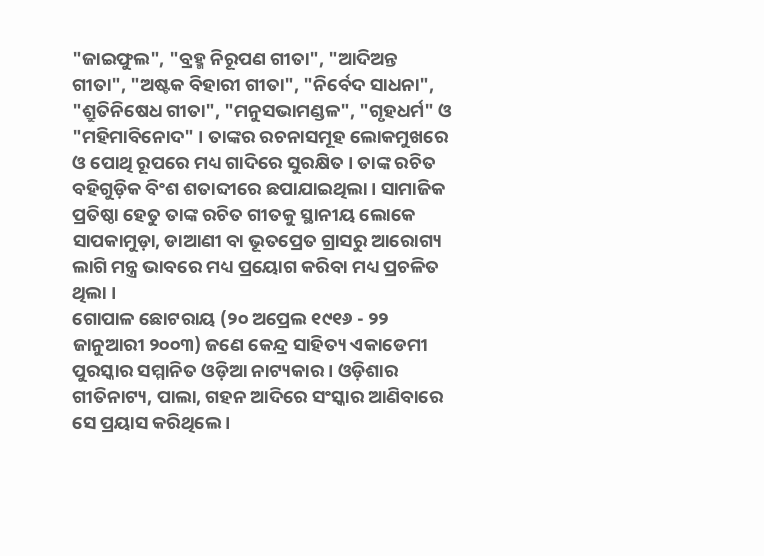"ଜାଇଫୁଲ", "ବ୍ରହ୍ମ ନିରୂପଣ ଗୀତା", "ଆଦିଅନ୍ତ ଗୀତା", "ଅଷ୍ଟକ ବିହାରୀ ଗୀତା", "ନିର୍ବେଦ ସାଧନା", "ଶ୍ରୁତିନିଷେଧ ଗୀତା", "ମନୁସଭାମଣ୍ଡଳ", "ଗୃହଧର୍ମ" ଓ "ମହିମାବିନୋଦ" । ତାଙ୍କର ରଚନାସମୂହ ଲୋକମୁଖରେ ଓ ପୋଥି ରୂପରେ ମଧ୍ୟ ଗାଦିରେ ସୁରକ୍ଷିତ । ତାଙ୍କ ରଚିତ ବହିଗୁଡ଼ିକ ବିଂଶ ଶତାବ୍ଦୀରେ ଛପାଯାଇଥିଲା । ସାମାଜିକ ପ୍ରତିଷ୍ଠା ହେତୁ ତାଙ୍କ ରଚିତ ଗୀତକୁ ସ୍ଥାନୀୟ ଲୋକେ ସାପକାମୁଡ଼ା, ଡାଆଣୀ ବା ଭୂତପ୍ରେତ ଗ୍ରାସରୁ ଆରୋଗ୍ୟ ଲାଗି ମନ୍ତ୍ର ଭାବରେ ମଧ୍ୟ ପ୍ରୟୋଗ କରିବା ମଧ୍ୟ ପ୍ରଚଳିତ ଥିଲା ।
ଗୋପାଳ ଛୋଟରାୟ (୨୦ ଅପ୍ରେଲ ୧୯୧୬ - ୨୨ ଜାନୁଆରୀ ୨୦୦୩) ଜଣେ କେନ୍ଦ୍ର ସାହିତ୍ୟ ଏକାଡେମୀ ପୁରସ୍କାର ସମ୍ମାନିତ ଓଡ଼ିଆ ନାଟ୍ୟକାର । ଓଡ଼ିଶାର ଗୀତିନାଟ୍ୟ, ପାଲା, ଗହନ ଆଦିରେ ସଂସ୍କାର ଆଣିବାରେ ସେ ପ୍ରୟାସ କରିଥିଲେ ।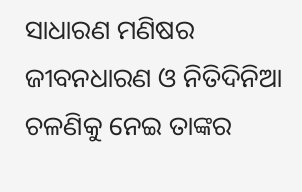ସାଧାରଣ ମଣିଷର ଜୀବନଧାରଣ ଓ ନିତିଦିନିଆ ଚଳଣିକୁ ନେଇ ତାଙ୍କର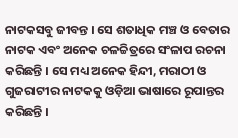ନାଟକସବୁ ଜୀବନ୍ତ । ସେ ଶତାଧିକ ମଞ୍ଚ ଓ ବେତାର ନାଟକ ଏବଂ ଅନେକ ଚଳଚ୍ଚିତ୍ରରେ ସଂଳାପ ରଚନା କରିଛନ୍ତି । ସେ ମଧ୍ୟ ଅନେକ ହିନ୍ଦୀ, ମରାଠୀ ଓ ଗୁଜରାଟୀର ନାଟକକୁ ଓଡ଼ିଆ ଭାଷାରେ ରୂପାନ୍ତର କରିଛନ୍ତି ।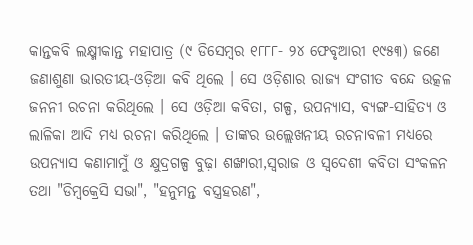କାନ୍ତକବି ଲକ୍ଷ୍ମୀକାନ୍ତ ମହାପାତ୍ର (୯ ଡିସେମ୍ବର ୧୮୮୮- ୨୪ ଫେବୃଆରୀ ୧୯୫୩) ଜଣେ ଜଣାଶୁଣା ଭାରତୀୟ-ଓଡ଼ିଆ କବି ଥିଲେ । ସେ ଓଡ଼ିଶାର ରାଜ୍ୟ ସଂଗୀତ ବନ୍ଦେ ଉତ୍କଳ ଜନନୀ ରଚନା କରିଥିଲେ । ସେ ଓଡ଼ିଆ କବିତା, ଗଳ୍ପ, ଉପନ୍ୟାସ, ବ୍ୟଙ୍ଗ-ସାହିତ୍ୟ ଓ ଲାଳିକା ଆଦି ମଧ୍ୟ ରଚନା କରିଥିଲେ । ତାଙ୍କର ଉଲ୍ଲେଖନୀୟ ରଚନାବଳୀ ମଧ୍ୟରେ ଉପନ୍ୟାସ କଣାମାମୁଁ ଓ କ୍ଷୁଦ୍ରଗଳ୍ପ ବୁଢ଼ା ଶଙ୍ଖାରୀ,ସ୍ୱରାଜ ଓ ସ୍ୱଦେଶୀ କବିତା ସଂକଳନ ତଥା "ଡିମ୍ବକ୍ରେସି ସଭା", "ହନୁମନ୍ତ ବସ୍ତ୍ରହରଣ",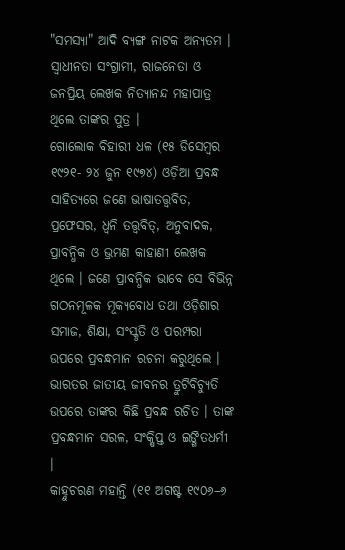"ସମସ୍ୟା" ଆଦି ବ୍ୟଙ୍ଗ ନାଟକ ଅନ୍ୟତମ । ସ୍ୱାଧୀନତା ସଂଗ୍ରାମୀ, ରାଜନେତା ଓ ଜନପ୍ରିୟ ଲେଖକ ନିତ୍ୟାନନ୍ଦ ମହାପାତ୍ର ଥିଲେ ତାଙ୍କର ପୁତ୍ର ।
ଗୋଲୋକ ବିହାରୀ ଧଳ (୧୫ ଡିସେମ୍ବର ୧୯୨୧- ୨୪ ଜୁନ ୧୯୭୪) ଓଡ଼ିଆ ପ୍ରବନ୍ଧ ସାହିତ୍ୟରେ ଜଣେ ଭାଷାତତ୍ତ୍ୱବିତ, ପ୍ରଫେସର, ଧ୍ୱନି ତତ୍ତ୍ୱବିତ୍, ଅନୁବାଦକ, ପ୍ରାବନ୍ଧିକ ଓ ଭ୍ରମଣ କାହାଣୀ ଲେଖକ ଥିଲେ । ଜଣେ ପ୍ରାବନ୍ଧିକ ଭାବେ ସେ ବିଭିନ୍ନ ଗଠନମୂଳକ ମୂକ୍ୟବୋଧ ତଥା ଓଡ଼ିଶାର ସମାଜ, ଶିକ୍ଷା, ସଂସ୍କୃତି ଓ ପରମ୍ପରା ଉପରେ ପ୍ରବନ୍ଧମାନ ରଚନା କରୁଥିଲେ । ଭାରତର ଜାତୀୟ ଜୀବନର ତ୍ରୁଟିବିଚ୍ୟୁତି ଉପରେ ତାଙ୍କର କିଛି ପ୍ରବନ୍ଧ ରଚିତ । ତାଙ୍କ ପ୍ରବନ୍ଧମାନ ସରଳ, ସଂକ୍ଷିପ୍ତ ଓ ଇଙ୍ଗିତଧର୍ମୀ ।
କାହ୍ନୁଚରଣ ମହାନ୍ତି (୧୧ ଅଗଷ୍ଟ ୧୯୦୬–୬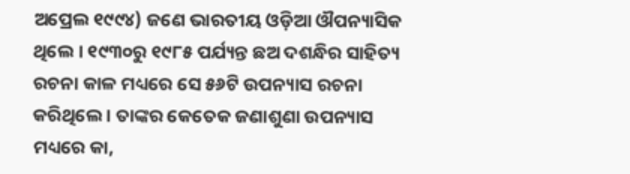ଅପ୍ରେଲ ୧୯୯୪) ଜଣେ ଭାରତୀୟ ଓଡ଼ିଆ ଔପନ୍ୟାସିକ ଥିଲେ । ୧୯୩୦ରୁ ୧୯୮୫ ପର୍ଯ୍ୟନ୍ତ ଛଅ ଦଶନ୍ଧିର ସାହିତ୍ୟ ରଚନା କାଳ ମଧ୍ୟରେ ସେ ୫୬ଟି ଉପନ୍ୟାସ ରଚନା କରିଥିଲେ । ତାଙ୍କର କେତେକ ଜଣାଶୁଣା ଉପନ୍ୟାସ ମଧ୍ୟରେ କା,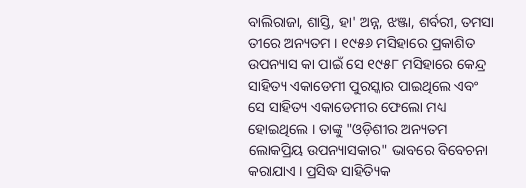ବାଲିରାଜା, ଶାସ୍ତି, ହା' ଅନ୍ନ, ଝଞ୍ଜା, ଶର୍ବରୀ, ତମସା ତୀରେ ଅନ୍ୟତମ । ୧୯୫୬ ମସିହାରେ ପ୍ରକାଶିତ ଉପନ୍ୟାସ କା ପାଇଁ ସେ ୧୯୫୮ ମସିହାରେ କେନ୍ଦ୍ର ସାହିତ୍ୟ ଏକାଡେମୀ ପୁରସ୍କାର ପାଇଥିଲେ ଏବଂ ସେ ସାହିତ୍ୟ ଏକାଡେମୀର ଫେଲୋ ମଧ୍ୟ ହୋଇଥିଲେ । ତାଙ୍କୁ "ଓଡ଼ିଶୀର ଅନ୍ୟତମ ଲୋକପ୍ରିୟ ଉପନ୍ୟାସକାର" ଭାବରେ ବିବେଚନା କରାଯାଏ । ପ୍ରସିଦ୍ଧ ସାହିତ୍ୟିକ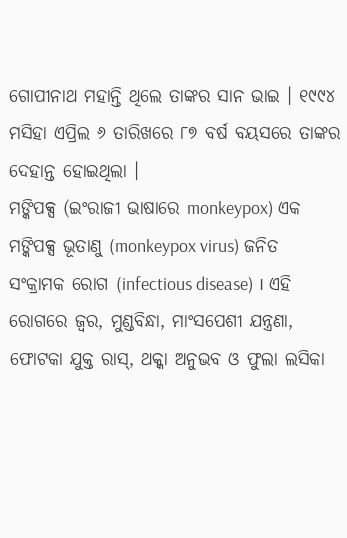ଗୋପୀନାଥ ମହାନ୍ତି ଥିଲେ ତାଙ୍କର ସାନ ଭାଇ । ୧୯୯୪ ମସିହା ଏପ୍ରିଲ ୬ ତାରିଖରେ ୮୭ ବର୍ଷ ବୟସରେ ତାଙ୍କର ଦେହାନ୍ତ ହୋଇଥିଲା ।
ମଙ୍କିପକ୍ସ (ଇଂରାଜୀ ଭାଷାରେ monkeypox) ଏକ ମଙ୍କିପକ୍ସ ଭୂତାଣୁ (monkeypox virus) ଜନିତ ସଂକ୍ରାମକ ରୋଗ (infectious disease) । ଏହି ରୋଗରେ ଜ୍ୱର, ମୁଣ୍ଡବିନ୍ଧା, ମାଂସପେଶୀ ଯନ୍ତ୍ରଣା, ଫୋଟକା ଯୁକ୍ତ ରାସ୍, ଥକ୍କା ଅନୁଭବ ଓ ଫୁଲା ଲସିକା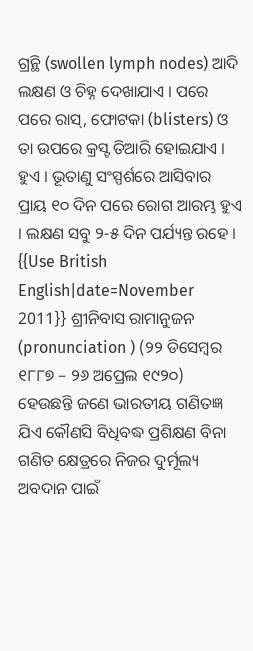ଗ୍ରନ୍ଥି (swollen lymph nodes) ଆଦି ଲକ୍ଷଣ ଓ ଚିହ୍ନ ଦେଖାଯାଏ । ପରେ ପରେ ରାସ୍, ଫୋଟକା (blisters) ଓ ତା ଉପରେ କ୍ରସ୍ଟ ତିଆରି ହୋଇଯାଏ । ହୁଏ । ଭୂତାଣୁ ସଂସ୍ପର୍ଶରେ ଆସିବାର ପ୍ରାୟ ୧୦ ଦିନ ପରେ ରୋଗ ଆରମ୍ଭ ହୁଏ । ଲକ୍ଷଣ ସବୁ ୨-୫ ଦିନ ପର୍ଯ୍ୟନ୍ତ ରହେ ।
{{Use British English|date=November 2011}} ଶ୍ରୀନିବାସ ରାମାନୁଜନ (pronunciation ) (୨୨ ଡିସେମ୍ବର ୧୮୮୭ – ୨୬ ଅପ୍ରେଲ ୧୯୨୦) ହେଉଛନ୍ତି ଜଣେ ଭାରତୀୟ ଗଣିତଜ୍ଞ ଯିଏ କୌଣସି ବିଧିବଦ୍ଧ ପ୍ରଶିକ୍ଷଣ ବିନା ଗଣିତ କ୍ଷେତ୍ରରେ ନିଜର ଦୁର୍ମୂଲ୍ୟ ଅବଦାନ ପାଇଁ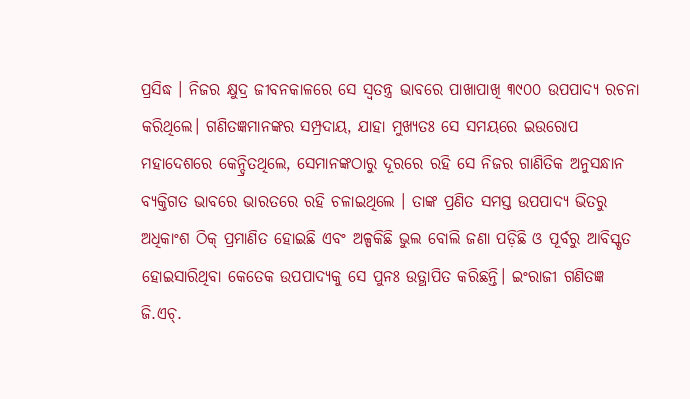ପ୍ରସିଦ୍ଧ । ନିଜର କ୍ଷୁଦ୍ର ଜୀବନକାଳରେ ସେ ସ୍ୱତନ୍ତ୍ର ଭାବରେ ପାଖାପାଖି ୩୯୦୦ ଉପପାଦ୍ୟ ରଚନା କରିଥିଲେ। ଗଣିତଜ୍ଞମାନଙ୍କର ସମ୍ପ୍ରଦାୟ, ଯାହା ମୁଖ୍ୟତଃ ସେ ସମୟରେ ଇଉରୋପ ମହାଦେଶରେ କେନ୍ଦ୍ରିତଥିଲେ, ସେମାନଙ୍କଠାରୁ ଦୂରରେ ରହି ସେ ନିଜର ଗାଣିତିକ ଅନୁସନ୍ଧାନ ବ୍ୟକ୍ତିଗତ ଭାବରେ ଭାରତରେ ରହି ଚଳାଇଥିଲେ । ତାଙ୍କ ପ୍ରଣିତ ସମସ୍ତ ଉପପାଦ୍ୟ ଭିତରୁ ଅଧିକାଂଶ ଠିକ୍ ପ୍ରମାଣିତ ହୋଇଛି ଏବଂ ଅଳ୍ପକିଛି ଭୁଲ ବୋଲି ଜଣା ପଡ଼ିଛି ଓ ପୂର୍ବରୁ ଆବିସ୍କୃତ ହୋଇସାରିଥିବା କେତେକ ଉପପାଦ୍ୟକୁ ସେ ପୁନଃ ଉତ୍ଥାପିତ କରିଛନ୍ତି। ଇଂରାଜୀ ଗଣିତଜ୍ଞ ଜି.ଏଚ୍.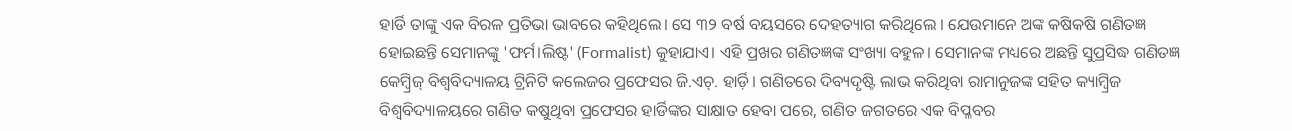ହାର୍ଡି ତାଙ୍କୁ ଏକ ବିରଳ ପ୍ରତିଭା ଭାବରେ କହିଥିଲେ। ସେ ୩୨ ବର୍ଷ ବୟସରେ ଦେହତ୍ୟାଗ କରିଥିଲେ । ଯେଉମାନେ ଅଙ୍କ କଷିକଷି ଗଣିତଜ୍ଞ ହୋଇଛନ୍ତି ସେମାନଙ୍କୁ 'ଫର୍ମ।ଲିଷ୍ଟ' (Formalist) କୁହାଯାଏ। ଏହି ପ୍ରଖର ଗଣିତଜ୍ଞଙ୍କ ସଂଖ୍ୟା ବହୁଳ। ସେମାନଙ୍କ ମଧ୍ୟରେ ଅଛନ୍ତି ସୁପ୍ରସିଦ୍ଧ ଗଣିତଜ୍ଞ କେମ୍ବ୍ରିଜ୍ ବିଶ୍ୱବିଦ୍ୟାଳୟ ଟ୍ରିନିଟି କଲେଜର ପ୍ରଫେସର ଜି.ଏଚ୍. ହାର୍ଡ଼ି। ଗଣିତରେ ଦିବ୍ୟଦୃଷ୍ଟି ଲାଭ କରିଥିବା ରାମାନୁଜଙ୍କ ସହିତ କ୍ୟାମ୍ବ୍ରିଜ ବିଶ୍ୱବିଦ୍ୟାଳୟରେ ଗଣିତ କଷୁଥିବା ପ୍ରଫେସର ହାର୍ଡିଙ୍କର ସାକ୍ଷାତ ହେବା ପରେ, ଗଣିତ ଜଗତରେ ଏକ ବିପ୍ଳବର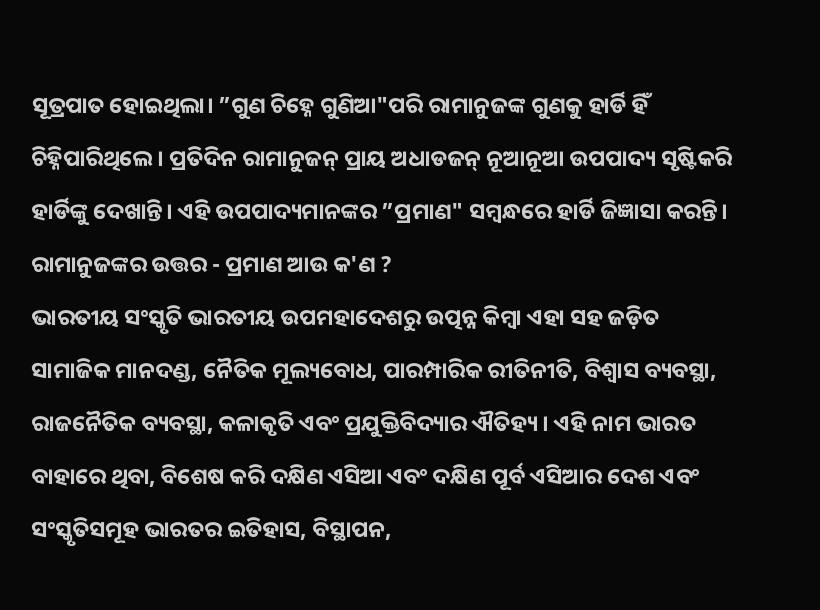ସୂତ୍ରପାତ ହୋଇଥିଲା। ”ଗୁଣ ଚିହ୍ନେ ଗୁଣିଆ"ପରି ରାମାନୁଜଙ୍କ ଗୁଣକୁ ହାର୍ଡି ହିଁ ଚିହ୍ନିପାରିଥିଲେ। ପ୍ରତିଦିନ ରାମାନୁଜନ୍ ପ୍ରାୟ ଅଧାଡଜନ୍ ନୂଆନୂଆ ଉପପାଦ୍ୟ ସୃଷ୍ଟିକରି ହାର୍ଡିଙ୍କୁ ଦେଖାନ୍ତି। ଏହି ଉପପାଦ୍ୟମାନଙ୍କର ”ପ୍ରମାଣ" ସମ୍ବନ୍ଧରେ ହାର୍ଡି ଜିଜ୍ଞାସା କରନ୍ତି। ରାମାନୁଜଙ୍କର ଉତ୍ତର - ପ୍ରମାଣ ଆଉ କ'ଣ ?
ଭାରତୀୟ ସଂସ୍କୃତି ଭାରତୀୟ ଉପମହାଦେଶରୁ ଉତ୍ପନ୍ନ କିମ୍ବା ଏହା ସହ ଜଡ଼ିତ ସାମାଜିକ ମାନଦଣ୍ଡ, ନୈତିକ ମୂଲ୍ୟବୋଧ, ପାରମ୍ପାରିକ ରୀତିନୀତି, ବିଶ୍ୱାସ ବ୍ୟବସ୍ଥା, ରାଜନୈତିକ ବ୍ୟବସ୍ଥା, କଳାକୃତି ଏବଂ ପ୍ରଯୁକ୍ତିବିଦ୍ୟାର ଐତିହ୍ୟ । ଏହି ନାମ ଭାରତ ବାହାରେ ଥିବା, ବିଶେଷ କରି ଦକ୍ଷିଣ ଏସିଆ ଏବଂ ଦକ୍ଷିଣ ପୂର୍ବ ଏସିଆର ଦେଶ ଏବଂ ସଂସ୍କୃତିସମୂହ ଭାରତର ଇତିହାସ, ବିସ୍ଥାପନ,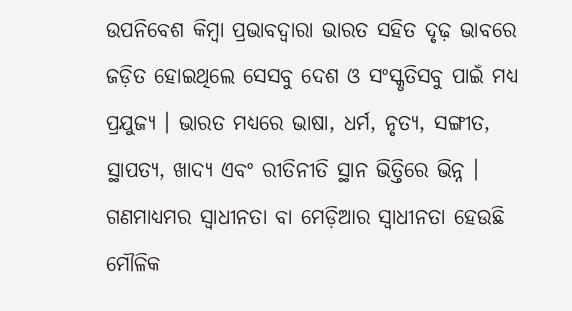ଉପନିବେଶ କିମ୍ବା ପ୍ରଭାବଦ୍ୱାରା ଭାରତ ସହିତ ଦୃଢ଼ ଭାବରେ ଜଡ଼ିତ ହୋଇଥିଲେ ସେସବୁ ଦେଶ ଓ ସଂସ୍କୃତିସବୁ ପାଇଁ ମଧ୍ୟ ପ୍ରଯୁଜ୍ୟ । ଭାରତ ମଧ୍ୟରେ ଭାଷା, ଧର୍ମ, ନୃତ୍ୟ, ସଙ୍ଗୀତ, ସ୍ଥାପତ୍ୟ, ଖାଦ୍ୟ ଏବଂ ରୀତିନୀତି ସ୍ଥାନ ଭିତ୍ତିରେ ଭିନ୍ନ ।
ଗଣମାଧ୍ୟମର ସ୍ୱାଧୀନତା ବା ମେଡ଼ିଆର ସ୍ୱାଧୀନତା ହେଉଛି ମୌଳିକ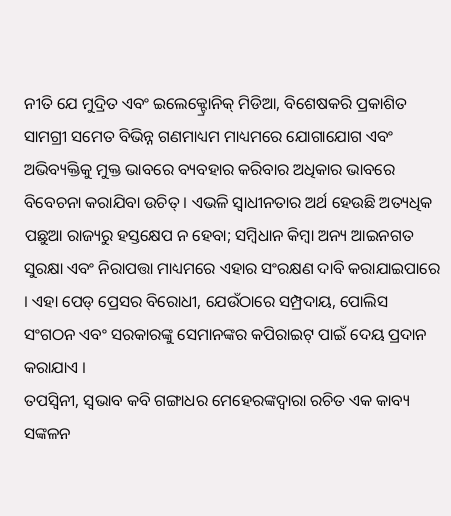ନୀତି ଯେ ମୁଦ୍ରିତ ଏବଂ ଇଲେକ୍ଟ୍ରୋନିକ୍ ମିଡିଆ, ବିଶେଷକରି ପ୍ରକାଶିତ ସାମଗ୍ରୀ ସମେତ ବିଭିନ୍ନ ଗଣମାଧ୍ୟମ ମାଧ୍ୟମରେ ଯୋଗାଯୋଗ ଏବଂ ଅଭିବ୍ୟକ୍ତିକୁ ମୁକ୍ତ ଭାବରେ ବ୍ୟବହାର କରିବାର ଅଧିକାର ଭାବରେ ବିବେଚନା କରାଯିବା ଉଚିତ୍ । ଏଭଳି ସ୍ୱାଧୀନତାର ଅର୍ଥ ହେଉଛି ଅତ୍ୟଧିକ ପଛୁଆ ରାଜ୍ୟରୁ ହସ୍ତକ୍ଷେପ ନ ହେବା; ସମ୍ବିଧାନ କିମ୍ବା ଅନ୍ୟ ଆଇନଗତ ସୁରକ୍ଷା ଏବଂ ନିରାପତ୍ତା ମାଧ୍ୟମରେ ଏହାର ସଂରକ୍ଷଣ ଦାବି କରାଯାଇପାରେ । ଏହା ପେଡ୍ ପ୍ରେସର ବିରୋଧୀ, ଯେଉଁଠାରେ ସମ୍ପ୍ରଦାୟ, ପୋଲିସ ସଂଗଠନ ଏବଂ ସରକାରଙ୍କୁ ସେମାନଙ୍କର କପିରାଇଟ୍ ପାଇଁ ଦେୟ ପ୍ରଦାନ କରାଯାଏ ।
ତପସ୍ୱିନୀ, ସ୍ୱଭାବ କବି ଗଙ୍ଗାଧର ମେହେରଙ୍କଦ୍ୱାରା ରଚିତ ଏକ କାବ୍ୟ ସଙ୍କଳନ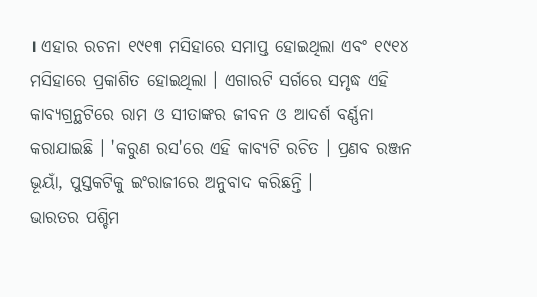। ଏହାର ରଚନା ୧୯୧୩ ମସିହାରେ ସମାପ୍ତ ହୋଇଥିଲା ଏବଂ ୧୯୧୪ ମସିହାରେ ପ୍ରକାଶିତ ହୋଇଥିଲା । ଏଗାରଟି ସର୍ଗରେ ସମୃଦ୍ଧ ଏହି କାବ୍ୟଗ୍ରନ୍ଥଟିରେ ରାମ ଓ ସୀତାଙ୍କର ଜୀବନ ଓ ଆଦର୍ଶ ବର୍ଣ୍ଣନା କରାଯାଇଛି । 'କରୁଣ ରସ'ରେ ଏହି କାବ୍ୟଟି ରଚିତ । ପ୍ରଣବ ରଞ୍ଜନ ଭୂୟାଁ, ପୁସ୍ତକଟିକୁ ଇଂରାଜୀରେ ଅନୁବାଦ କରିଛନ୍ତି ।
ଭାରତର ପଶ୍ଚିମ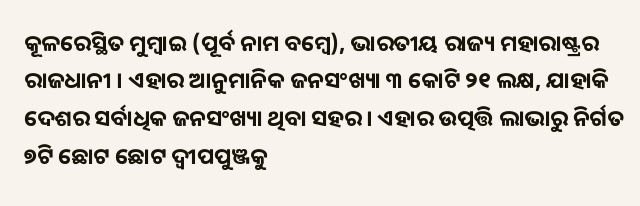କୂଳରେସ୍ଥିତ ମୁମ୍ବାଇ (ପୂର୍ବ ନାମ ବମ୍ବେ), ଭାରତୀୟ ରାଜ୍ୟ ମହାରାଷ୍ଟ୍ରର ରାଜଧାନୀ । ଏହାର ଆନୁମାନିକ ଜନସଂଖ୍ୟା ୩ କୋଟି ୨୧ ଲକ୍ଷ, ଯାହାକି ଦେଶର ସର୍ବାଧିକ ଜନସଂଖ୍ୟା ଥିବା ସହର । ଏହାର ଉତ୍ପତ୍ତି ଲାଭାରୁ ନିର୍ଗତ ୭ଟି ଛୋଟ ଛୋଟ ଦ୍ୱୀପପୁଞ୍ଜକୁ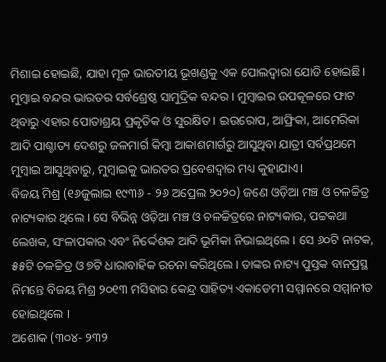ମିଶାଇ ହୋଇଛି, ଯାହା ମୂଳ ଭାରତୀୟ ଭୂଖଣ୍ଡକୁ ଏକ ପୋଲଦ୍ୱାରା ଯୋଡି ହୋଇଛି। ମୁମ୍ବାଇ ବନ୍ଦର ଭାରତର ସର୍ବଶ୍ରେଷ୍ଠ ସାମୁଦ୍ରିକ ବନ୍ଦର । ମୁମ୍ବାଇର ଉପକୂଳରେ ଫାଟ ଥିବାରୁ ଏହାର ପୋତାଶ୍ରୟ ପ୍ରକୃତିକ ଓ ସୁରକ୍ଷିତ । ଇଉରୋପ, ଆଫ୍ରିକା, ଆମେରିକା ଆଦି ପାଶ୍ଚାତ୍ୟ ଦେଶରୁ ଜଳମାର୍ଗ କିମ୍ବା ଆକାଶମାର୍ଗରୁ ଆସୁଥିବା ଯାତ୍ରୀ ସର୍ବପ୍ରଥମେ ମୁମ୍ବାଇ ଆସୁଥିବାରୁ, ମୁମ୍ବାଇକୁ ଭାରତର ପ୍ରବେଶଦ୍ୱାର ମଧ୍ୟ କୁହାଯାଏ।
ବିଜୟ ମିଶ୍ର (୧୬ଜୁଲାଇ ୧୯୩୬ - ୨୬ ଅପ୍ରେଲ ୨୦୨୦) ଜଣେ ଓଡ଼ିଆ ମଞ୍ଚ ଓ ଚଳଚ୍ଚିତ୍ର ନାଟ୍ୟକାର ଥିଲେ । ସେ ବିଭିନ୍ନ ଓଡ଼ିଆ ମଞ୍ଚ ଓ ଚଳଚ୍ଚିତ୍ରରେ ନାଟ୍ୟକାର, ପଟ୍ଟକଥା ଲେଖକ, ସଂଳାପକାର ଏବଂ ନିର୍ଦ୍ଦେଶକ ଆଦି ଭୂମିକା ନିଭାଇଥିଲେ । ସେ ୬୦ଟି ନାଟକ, ୫୫ଟି ଚଳଚ୍ଚିତ୍ର ଓ ୭ଟି ଧାରାବାହିକ ରଚନା କରିଥିଲେ । ତାଙ୍କର ନାଟ୍ୟ ପୁସ୍ତକ ବାନପ୍ରସ୍ଥ ନିମନ୍ତେ ବିଜୟ ମିଶ୍ର ୨୦୧୩ ମସିହାର କେନ୍ଦ୍ର ସାହିତ୍ୟ ଏକାଡେମୀ ସମ୍ମାନରେ ସମ୍ମାନୀତ ହୋଇଥିଲେ ।
ଅଶୋକ (୩୦୪- ୨୩୨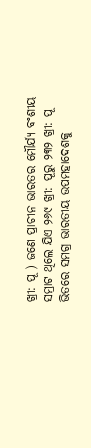ଖ୍ରୀ: ପୂ ) ଜଣେ ପ୍ରାଚୀନ ଭାରତର ମୌର୍ଯ୍ୟ ବଂଶୀୟ ସମ୍ରାଟ ଥିଲେ ଯିଏ ୨୬୯ ଖ୍ରୀ: ପୂରୁ ୨୩୨ ଖ୍ରୀ: ପୂ ଭିତରେ ସମଗ୍ର ଭାରତୀୟ ଉପମହାଦେଶକୁ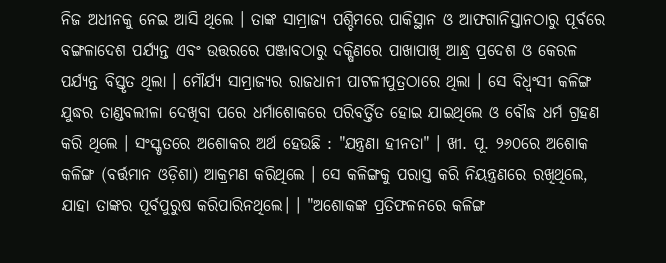ନିଜ ଅଧୀନକୁ ନେଇ ଆସି ଥିଲେ । ତାଙ୍କ ସାମ୍ରାଜ୍ୟ ପଶ୍ଚିମରେ ପାକିସ୍ଥାନ ଓ ଆଫଗାନିସ୍ତାନଠାରୁ ପୂର୍ବରେ ବଙ୍ଗଳାଦେଶ ପର୍ଯ୍ୟନ୍ତ ଏବଂ ଉତ୍ତରରେ ପଞ୍ଜାବଠାରୁ ଦକ୍ଷିଣରେ ପାଖାପାଖି ଆନ୍ଧ୍ର ପ୍ରଦେଶ ଓ କେରଳ ପର୍ଯ୍ୟନ୍ତ ବିସ୍ତୃତ ଥିଲା । ମୌର୍ଯ୍ୟ ସାମ୍ରାଜ୍ୟର ରାଜଧାନୀ ପାଟଳୀପୁତ୍ରଠାରେ ଥିଲା । ସେ ବିଧ୍ୱଂସୀ କଳିଙ୍ଗ ଯୁଦ୍ଧର ତାଣ୍ଡବଲୀଳା ଦେଖିବା ପରେ ଧର୍ମାଶୋକରେ ପରିବର୍ତ୍ତିତ ହୋଇ ଯାଇଥିଲେ ଓ ବୌଦ୍ଧ ଧର୍ମ ଗ୍ରହଣ କରି ଥିଲେ । ସଂସ୍କୃତରେ ଅଶୋକର ଅର୍ଥ ହେଉଛି : "ଯନ୍ତ୍ରଣା ହୀନତା" । ଖୀ. ପୂ. ୨୬୦ରେ ଅଶୋକ କଳିଙ୍ଗ (ବର୍ତ୍ତମାନ ଓଡ଼ିଶା) ଆକ୍ରମଣ କରିଥିଲେ । ସେ କଳିଙ୍ଗକୁ ପରାସ୍ତ କରି ନିୟନ୍ତ୍ରଣରେ ରଖିଥିଲେ, ଯାହା ତାଙ୍କର ପୂର୍ବପୁରୁଷ କରିପାରିନଥିଲେ। । "ଅଶୋକଙ୍କ ପ୍ରତିଫଳନରେ କଳିଙ୍ଗ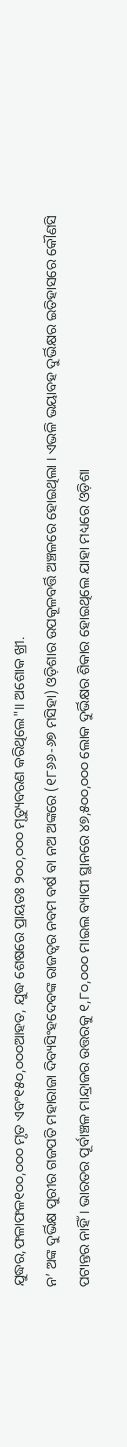ଯୁଦ୍ଧର,ଫଳାଫଳ୧୦୦,୦୦୦ ମୃତ ଏବଂ୧୫୦,୦୦୦ଆହତ, ଯୁଦ୍ଧ ଶେଷରେ ପ୍ରାୟତଃ ୨୦୦,୦୦୦ ମୃତ୍ୟୁବରଣ କରିଥିଲେ"।। ଅଶୋକ ଖ୍ରୀ.
ନ’ ଅଙ୍କ ଦୁର୍ଭିକ୍ଷ ପୁରୀର ଗଜପତି ମହାରାଜା ଦିବ୍ୟସିଂହଦେବଙ୍କ ରାଜତ୍ୱର ନବମ ବର୍ଷ ବା ନଅ ଅଙ୍କରେ (୧୮୬୬-୬୭ ମସିହା) ଓଡ଼ିଶାର ଉପକୂଳବର୍ତ୍ତି ଅଞ୍ଚଳରେ ହୋଇଥିଲା । ଏଭଳି ଭୟାବହ ଦୁର୍ଭିକ୍ଷର ଇତିହାସରେ କୌଣସି ପଟାନ୍ତର ନାହିଁ । ଭାରତର ପୂର୍ବାଞ୍ଚଳ ମାନ୍ଦ୍ରାଜର ଉତ୍ତରକୁ ୧,୮୦,୦୦୦ ମାଇଲ ବ୍ୟାପୀ ସ୍ଥାନରେ ୪୭,୫୦୦,୦୦୦ ଲୋକ ଦୁର୍ଭିକ୍ଷର ଶିକାର ହୋଇଥିଲେ ଯାହା ମଧ୍ୟରେ ଓଡ଼ିଶା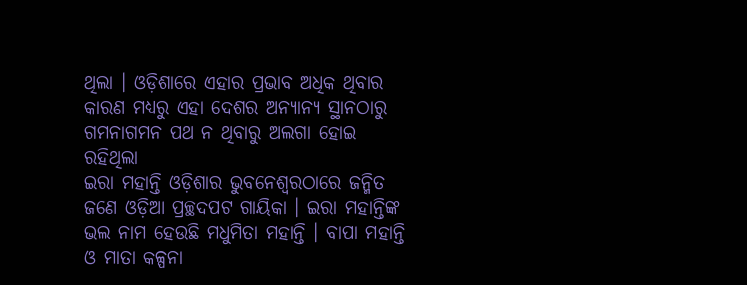ଥିଲା । ଓଡ଼ିଶାରେ ଏହାର ପ୍ରଭାବ ଅଧିକ ଥିବାର କାରଣ ମଧ୍ୟରୁ ଏହା ଦେଶର ଅନ୍ୟାନ୍ୟ ସ୍ଥାନଠାରୁ ଗମନାଗମନ ପଥ ନ ଥିବାରୁ ଅଲଗା ହୋଇ ରହିଥିଲା
ଇରା ମହାନ୍ତି ଓଡ଼ିଶାର ଭୁବନେଶ୍ୱରଠାରେ ଜନ୍ମିତ ଜଣେ ଓଡ଼ିଆ ପ୍ରଚ୍ଛଦପଟ ଗାୟିକା । ଇରା ମହାନ୍ତିଙ୍କ ଭଲ ନାମ ହେଉଛି ମଧୁମିତା ମହାନ୍ତି । ବାପା ମହାନ୍ତି ଓ ମାତା କଳ୍ପନା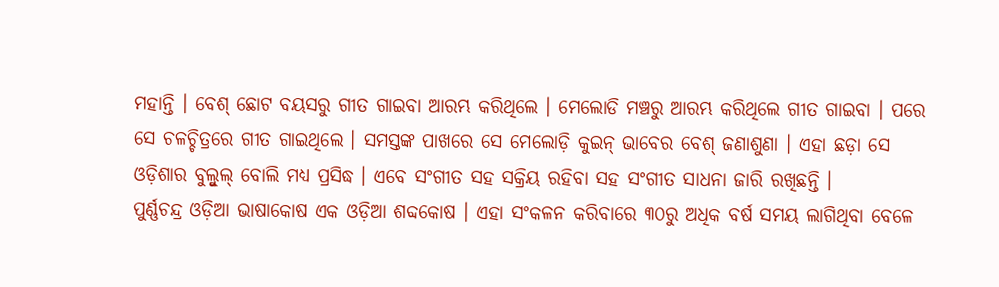ମହାନ୍ତି । ବେଶ୍ ଛୋଟ ବୟସରୁ ଗୀତ ଗାଇବା ଆରମ୍ଭ କରିଥିଲେ । ମେଲୋଡି ମଞ୍ଚରୁ ଆରମ୍ଭ କରିଥିଲେ ଗୀତ ଗାଇବା । ପରେ ସେ ଚଳଚ୍ଚିତ୍ରରେ ଗୀତ ଗାଇଥିଲେ । ସମସ୍ତଙ୍କ ପାଖରେ ସେ ମେଲୋଡ଼ି କୁଇନ୍ ଭାବେର ବେଶ୍ ଜଣାଶୁଣା । ଏହା ଛଡ଼ା ସେ ଓଡ଼ିଶାର ବୁଲ୍ବୁଲ୍ ବୋଲି ମଧ୍ୟ ପ୍ରସିଦ୍ଧ । ଏବେ ସଂଗୀତ ସହ ସକ୍ରିୟ ରହିବା ସହ ସଂଗୀତ ସାଧନା ଜାରି ରଖିଛନ୍ତି ।
ପୁର୍ଣ୍ଣଚନ୍ଦ୍ର ଓଡ଼ିଆ ଭାଷାକୋଷ ଏକ ଓଡ଼ିଆ ଶବ୍ଦକୋଷ । ଏହା ସଂକଳନ କରିବାରେ ୩୦ରୁ ଅଧିକ ବର୍ଷ ସମୟ ଲାଗିଥିବା ବେଳେ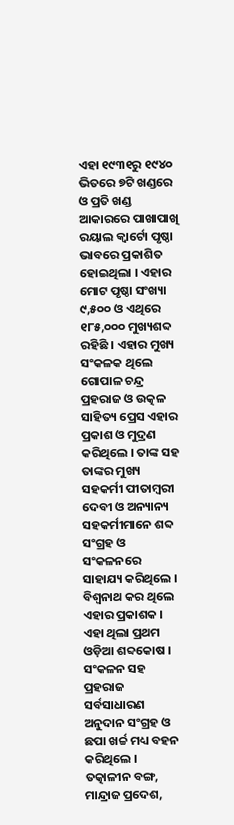ଏହା ୧୯୩୧ରୁ ୧୯୪୦ ଭିତରେ ୭ଟି ଖଣ୍ଡରେ ଓ ପ୍ରତି ଖଣ୍ଡ ଆକାରରେ ପାଖାପାଖି ରୟାଲ କ୍ୱାର୍ଟୋ ପୃଷ୍ଠା ଭାବରେ ପ୍ରକାଶିତ ହୋଇଥିଲା । ଏହାର ମୋଟ ପୃଷ୍ଠା ସଂଖ୍ୟା ୯,୫୦୦ ଓ ଏଥିରେ ୧୮୫,୦୦୦ ମୁଖ୍ୟଶବ୍ଦ ରହିଛି । ଏହାର ମୁଖ୍ୟ ସଂକଳକ ଥିଲେ ଗୋପାଳ ଚନ୍ଦ୍ର ପ୍ରହରାଜ ଓ ଉତ୍କଳ ସାହିତ୍ୟ ପ୍ରେସ ଏହାର ପ୍ରକାଶ ଓ ମୁଦ୍ରଣ କରିଥିଲେ । ତାଙ୍କ ସହ ତାଙ୍କର ମୁଖ୍ୟ ସହକର୍ମୀ ପୀତାମ୍ବରୀ ଦେବୀ ଓ ଅନ୍ୟାନ୍ୟ ସହକର୍ମୀମାନେ ଶବ୍ଦ ସଂଗ୍ରହ ଓ ସଂକଳନରେ ସାହାଯ୍ୟ କରିଥିଲେ । ବିଶ୍ୱନାଥ କର ଥିଲେ ଏହାର ପ୍ରକାଶକ । ଏହା ଥିଲା ପ୍ରଥମ ଓଡ଼ିଆ ଶବ୍ଦକୋଷ । ସଂକଳନ ସହ ପ୍ରହରାଜ ସର୍ବସାଧାରଣ ଅନୁଦାନ ସଂଗ୍ରହ ଓ ଛପା ଖର୍ଚ୍ଚ ମଧ୍ୟ ବହନ କରିଥିଲେ । ତତ୍କାଳୀନ ବଙ୍ଗ, ମାନ୍ଦ୍ରାଜ ପ୍ରଦେଶ,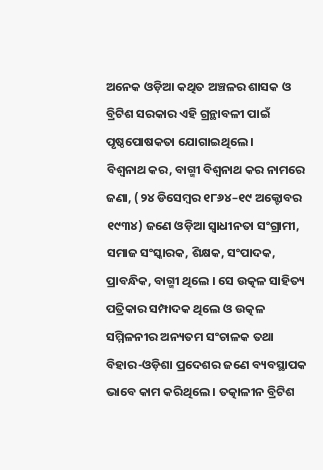ଅନେକ ଓଡ଼ିଆ କଥିତ ଅଞ୍ଚଳର ଶାସକ ଓ ବ୍ରିଟିଶ ସରକାର ଏହି ଗ୍ରନ୍ଥାବଳୀ ପାଇଁ ପୃଷ୍ଠପୋଷକତା ଯୋଗାଇଥିଲେ ।
ବିଶ୍ୱନାଥ କର, ବାଗ୍ମୀ ବିଶ୍ୱନାଥ କର ନାମରେ ଜଣା, (୨୪ ଡିସେମ୍ବର ୧୮୬୪–୧୯ ଅକ୍ଟୋବର ୧୯୩୪) ଜଣେ ଓଡ଼ିଆ ସ୍ୱାଧୀନତା ସଂଗ୍ରାମୀ, ସମାଜ ସଂସ୍କାରକ, ଶିକ୍ଷକ, ସଂପାଦକ, ପ୍ରାବନ୍ଧିକ, ବାଗ୍ମୀ ଥିଲେ । ସେ ଉତ୍କଳ ସାହିତ୍ୟ ପତ୍ରିକାର ସମ୍ପାଦକ ଥିଲେ ଓ ଉତ୍କଳ ସମ୍ମିଳନୀର ଅନ୍ୟତମ ସଂଚାଳକ ତଥା ବିହାର-ଓଡ଼ିଶା ପ୍ରଦେଶର ଜଣେ ବ୍ୟବସ୍ଥାପକ ଭାବେ କାମ କରିଥିଲେ । ତତ୍କାଳୀନ ବ୍ରିଟିଶ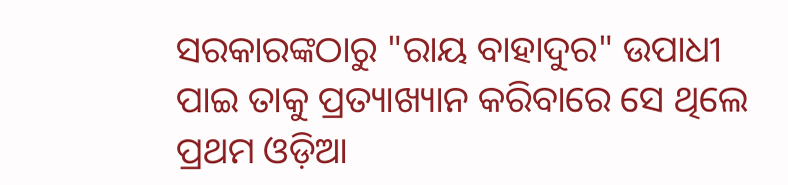ସରକାରଙ୍କଠାରୁ "ରାୟ ବାହାଦୁର" ଉପାଧୀ ପାଇ ତାକୁ ପ୍ରତ୍ୟାଖ୍ୟାନ କରିବାରେ ସେ ଥିଲେ ପ୍ରଥମ ଓଡ଼ିଆ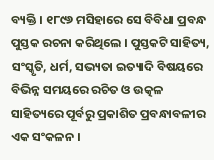ବ୍ୟକ୍ତି । ୧୮୯୬ ମସିହାରେ ସେ ବିବିଧା ପ୍ରବନ୍ଧ ପୁସ୍ତକ ରଚନା କରିଥିଲେ । ପୁସ୍ତକଟି ସାହିତ୍ୟ, ସଂସ୍କୃତି, ଧର୍ମ, ସଭ୍ୟତା ଇତ୍ୟାଦି ବିଷୟରେ ବିଭିନ୍ନ ସମୟରେ ରଚିତ ଓ ଉତ୍କଳ ସାହିତ୍ୟରେ ପୂର୍ବରୁ ପ୍ରକାଶିତ ପ୍ରବନ୍ଧାବଳୀର ଏକ ସଂକଳନ ।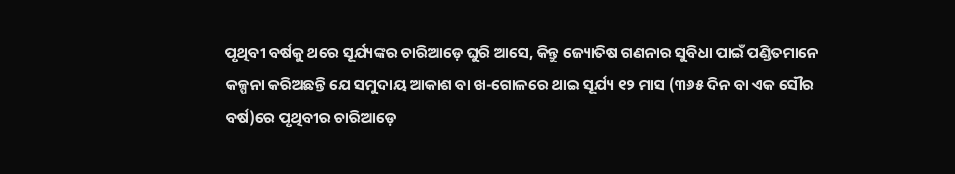ପୃଥିବୀ ବର୍ଷକୁ ଥରେ ସୂର୍ଯ୍ୟଙ୍କର ଚାରିଆଡ଼େ ଘୁରି ଆସେ, କିନ୍ତୁ ଜ୍ୟୋତିଷ ଗଣନାର ସୁବିଧା ପାଇଁ ପଣ୍ଡିତମାନେ କଳ୍ପନା କରିଅଛନ୍ତି ଯେ ସମୁଦାୟ ଆକାଶ ବା ଖ-ଗୋଳରେ ଥାଇ ସୂର୍ଯ୍ୟ ୧୨ ମାସ (୩୬୫ ଦିନ ବା ଏକ ସୌର ବର୍ଷ)ରେ ପୃଥିବୀର ଚାରିଆଡ଼େ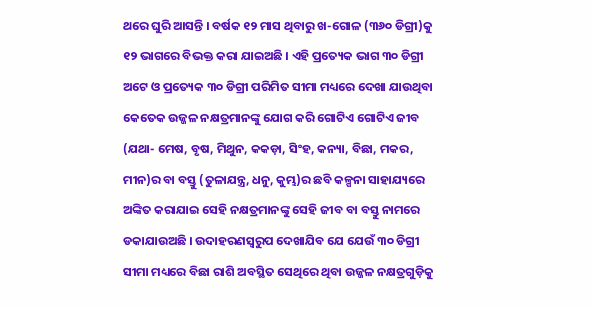ଥରେ ଘୁରି ଆସନ୍ତି । ବର୍ଷକ ୧୨ ମାସ ଥିବାରୁ ଖ-ଗୋଳ (୩୬୦ ଡିଗ୍ରୀ)କୁ ୧୨ ଭାଗରେ ବିଭକ୍ତ କରା ଯାଇଅଛି । ଏହି ପ୍ରତ୍ୟେକ ଭାଗ ୩୦ ଡିଗ୍ରୀ ଅଟେ ଓ ପ୍ରତ୍ୟେକ ୩୦ ଡିଗ୍ରୀ ପରିମିତ ସୀମା ମଧ୍ୟରେ ଦେଖା ଯାଉଥିବା କେତେକ ଉଜ୍ଜଳ ନକ୍ଷତ୍ରମାନଙ୍କୁ ଯୋଗ କରି ଗୋଟିଏ ଗୋଟିଏ ଜୀବ (ଯଥା- ମେଷ, ବୃଷ, ମିଥୁନ, କକଡ଼ା, ସିଂହ, କନ୍ୟା, ବିଛା, ମକର, ମୀନ)ର ବା ବସ୍ତୁ (ତୁଳାଯନ୍ତ୍ର, ଧନୁ, କୁମ୍ଭ)ର ଛବି କଳ୍ପନା ସାହାଯ୍ୟରେ ଅଙ୍କିତ କରାଯାଇ ସେହି ନକ୍ଷତ୍ରମାନଙ୍କୁ ସେହି ଜୀବ ବା ବସ୍ତୁ ନାମରେ ଡକାଯାଉଅଛି । ଉଦାହରଣସ୍ୱରୁପ ଦେଖାଯିବ ଯେ ଯେଉଁ ୩୦ ଡିଗ୍ରୀ ସୀମା ମଧ୍ୟରେ ବିଛା ରାଶି ଅବସ୍ଥିତ ସେଥିରେ ଥିବା ଉଜ୍ଜଳ ନକ୍ଷତ୍ରଗୁଡ଼ିକୁ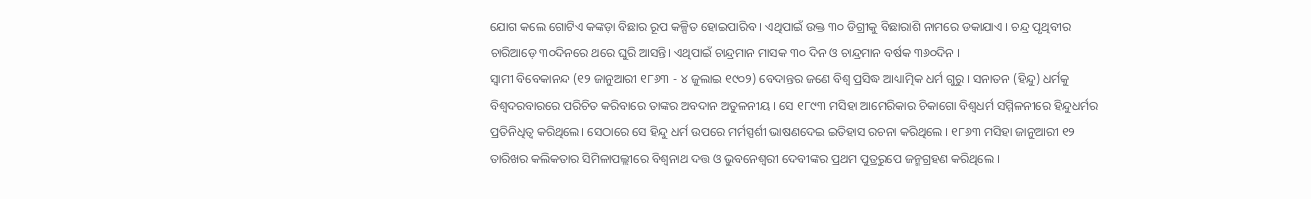ଯୋଗ କଲେ ଗୋଟିଏ କଙ୍କଡ଼ା ବିଛାର ରୂପ କଳ୍ପିତ ହୋଇପାରିବ । ଏଥିପାଇଁ ଉକ୍ତ ୩୦ ଡିଗ୍ରୀକୁ ବିଛାରାଶି ନାମରେ ଡକାଯାଏ । ଚନ୍ଦ୍ର ପୃଥିବୀର ଚାରିଆଡ଼େ ୩୦ଦିନରେ ଥରେ ଘୁରି ଆସନ୍ତି। ଏଥିପାଇଁ ଚାନ୍ଦ୍ରମାନ ମାସକ ୩୦ ଦିନ ଓ ଚାନ୍ଦ୍ରମାନ ବର୍ଷକ ୩୬୦ଦିନ ।
ସ୍ୱାମୀ ବିବେକାନନ୍ଦ (୧୨ ଜାନୁଆରୀ ୧୮୬୩ - ୪ ଜୁଲାଇ ୧୯୦୨) ବେଦାନ୍ତର ଜଣେ ବିଶ୍ୱ ପ୍ରସିଦ୍ଧ ଆଧ୍ୟାତ୍ମିକ ଧର୍ମ ଗୁରୁ । ସନାତନ (ହିନ୍ଦୁ) ଧର୍ମକୁ ବିଶ୍ୱଦରବାରରେ ପରିଚିତ କରିବାରେ ତାଙ୍କର ଅବଦାନ ଅତୁଳନୀୟ । ସେ ୧୮୯୩ ମସିହା ଆମେରିକାର ଚିକାଗୋ ବିଶ୍ୱଧର୍ମ ସମ୍ମିଳନୀରେ ହିନ୍ଦୁଧର୍ମର ପ୍ରତିନିଧିତ୍ୱ କରିଥିଲେ। ସେଠାରେ ସେ ହିନ୍ଦୁ ଧର୍ମ ଉପରେ ମର୍ମସ୍ପର୍ଶୀ ଭାଷଣଦେଇ ଇତିହାସ ରଚନା କରିଥିଲେ । ୧୮୬୩ ମସିହା ଜାନୁଆରୀ ୧୨ ତାରିଖର କଲିକତାର ସିମିଳାପଲ୍ଲୀରେ ବିଶ୍ୱନାଥ ଦତ୍ତ ଓ ଭୁବନେଶ୍ୱରୀ ଦେବୀଙ୍କର ପ୍ରଥମ ପୁତ୍ରରୁପେ ଜନ୍ମଗ୍ରହଣ କରିଥିଲେ ।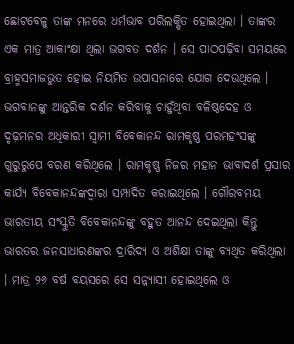ଛୋଟବେଳୁ ତାଙ୍କ ମନରେ ଧର୍ମଭାବ ପରିଲକ୍ଷିତ ହୋଇଥିଲା । ତାଙ୍କର ଏକ ମାତ୍ର ଆକାଂକ୍ଷା ଥିଲା ଭଗବତ ଦର୍ଶନ । ସେ ପାଠପଢ଼ିବା ସମୟରେ ବ୍ରାହ୍ମସମାଜଭୁତ ହୋଇ ନିୟମିତ ଉପାସନାରେ ଯୋଗ ଦେଉଥିଲେ । ଭଗବାନଙ୍କୁ ଆନ୍ତରିକ ଦର୍ଶନ କରିବାକୁ ଚାହୁଁଥିବା ବଳିଷ୍ଠଦେହ ଓ ଦୃଢ଼ମନର ଅଧିକାରୀ ସ୍ୱାମୀ ବିବେକାନନ୍ଦ ରାମକୃଷ୍ଣ ପରମହଂସଙ୍କୁ ଗୁରୁରୁପେ ବରଣ କରିଥିଲେ । ରାମକୃଷ୍ଣ ନିଜର ମହାନ ଭାବାଦର୍ଶ ପ୍ରସାର କାର୍ଯ୍ୟ ବିବେକାନନ୍ଦଙ୍କଦ୍ୱାରା ସମ୍ପାଦିତ କରାଇଥିଲେ । ଗୌରବମୟ ଭାରତୀୟ ସଂସ୍କୁତି ବିବେକାନନ୍ଦଙ୍କୁ ବହୁତ ଆନନ୍ଦ ଦେଇଥିଲା କିନ୍ତୁ ଭାରତର ଜନସାଧାରଣଙ୍କର ଦ୍ରାରିଦ୍ୟ ଓ ଅଶିକ୍ଷା ତାଙ୍କୁ ବ୍ୟଥିତ କରିଥିଲା । ମାତ୍ର ୨୬ ବର୍ଷ ବୟସରେ ସେ ସନ୍ନ୍ୟାସୀ ହୋଇଥିଲେ ଓ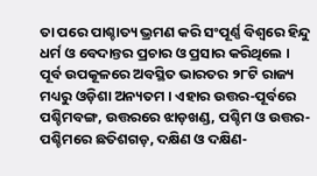ତା ପରେ ପାଶ୍ଚାତ୍ୟ ଭ୍ରମଣ କରି ସଂପୂର୍ଣ୍ଣ ବିଶ୍ୱରେ ହିନ୍ଦୁ ଧର୍ମ ଓ ବେଦାନ୍ତର ପ୍ରଚାର ଓ ପ୍ରସାର କରିଥିଲେ ।
ପୂର୍ବ ଉପକୂଳରେ ଅବସ୍ଥିତ ଭାରତର ୨୮ଟି ରାଜ୍ୟ ମଧ୍ୟରୁ ଓଡ଼ିଶା ଅନ୍ୟତମ । ଏହାର ଉତ୍ତର-ପୂର୍ବରେ ପଶ୍ଚିମବଙ୍ଗ, ଉତ୍ତରରେ ଝାଡ଼ଖଣ୍ଡ, ପଶ୍ଚିମ ଓ ଉତ୍ତର-ପଶ୍ଚିମରେ ଛତିଶଗଡ଼, ଦକ୍ଷିଣ ଓ ଦକ୍ଷିଣ-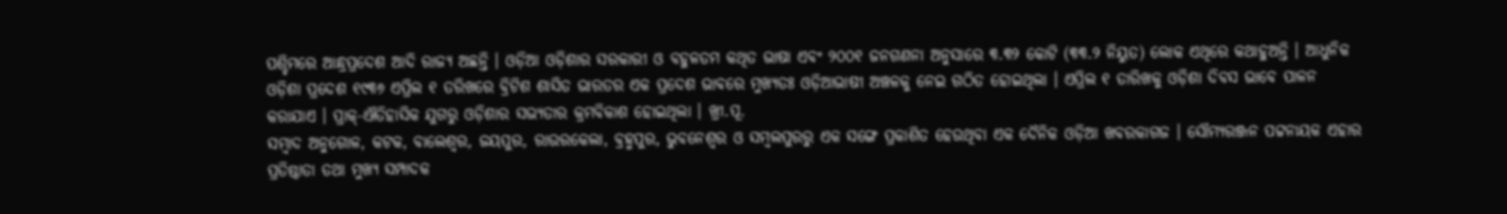ପଶ୍ଚିମରେ ଆନ୍ଧ୍ରପ୍ରଦେଶ ଆଦି ରାଜ୍ୟ ଅଛନ୍ତି । ଓଡ଼ିଆ ଓଡ଼ିଶାର ସରକାରୀ ଓ ବହୁଳତମ କଥିତ ଭାଷା ଏବଂ ୨୦୦୧ ଜନଗଣନା ଅନୁସାରେ ୩.୩୨ କୋଟି (୩୩.୨ ନିୟୁତ) ଲୋକ ଏଥିରେ କଥାହୁଅନ୍ତି । ଆଧୁନିକ ଓଡ଼ିଶା ପ୍ରଦେଶ ୧୯୩୬ ଏପ୍ରିଲ ୧ ତରିଖରେ ବ୍ରିଟିଶ ଶାସିତ ଭାରତର ଏକ ପ୍ରଦେଶ ଭାବରେ ମୁଖ୍ୟତଃ ଓଡ଼ିଆଭାଷୀ ଅଞ୍ଚଳକୁ ନେଇ ଗଠିତ ହୋଇଥିଲା । ଏପ୍ରିଲ ୧ ତାରିଖକୁ ଓଡ଼ିଶା ଦିବସ ଭାବେ ପାଳନ କରାଯାଏ । ପ୍ରାକ୍-ଐତିହାସିକ ଯୁଗରୁ ଓଡ଼ିଶାର ସଭ୍ୟତାର କ୍ରମବିକାଶ ହୋଇଥିଲା । ଖ୍ରୀ.ପୂ.
ସମ୍ବାଦ ଅନୁଗୋଳ, କଟକ, ବାଲେଶ୍ୱର, ଜୟପୁର, ରାଉରକେଲା, ବ୍ରହ୍ମପୁର, ଭୁବନେଶ୍ୱର ଓ ସମ୍ବଲପୁରରୁ ଏକ ସଙ୍ଗେ ପ୍ରକାଶିତ ହେଉଥିବା ଏକ ଦୈନିକ ଓଡ଼ିଆ ଖବରକାଗଜ । ସୌମ୍ୟରଞ୍ଜନ ପଟ୍ଟନାୟକ ଏହାର ପ୍ରତିଷ୍ଠାତା ତଥା ମୁଖ୍ୟ ସମ୍ପାଦକ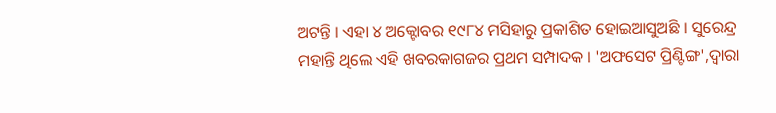ଅଟନ୍ତି । ଏହା ୪ ଅକ୍ଟୋବର ୧୯୮୪ ମସିହାରୁ ପ୍ରକାଶିତ ହୋଇଆସୁଅଛି । ସୁରେନ୍ଦ୍ର ମହାନ୍ତି ଥିଲେ ଏହି ଖବରକାଗଜର ପ୍ରଥମ ସମ୍ପାଦକ । 'ଅଫସେଟ ପ୍ରିଣ୍ଟିଙ୍ଗ',ଦ୍ୱାରା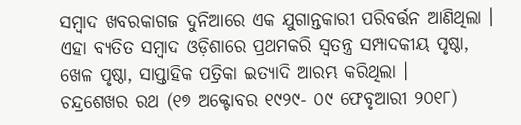ସମ୍ବାଦ ଖବରକାଗଜ ଦୁନିଆରେ ଏକ ଯୁଗାନ୍ତକାରୀ ପରିବର୍ତ୍ତନ ଆଣିଥିଲା । ଏହା ବ୍ୟତିତ ସମ୍ବାଦ ଓଡ଼ିଶାରେ ପ୍ରଥମକରି ସ୍ୱତନ୍ତ୍ର ସମ୍ପାଦକୀୟ ପୃଷ୍ଠା, ଖେଳ ପୃଷ୍ଠା, ସାପ୍ତାହିକ ପତ୍ରିକା ଇତ୍ୟାଦି ଆରମ୍ଭ କରିଥିଲା ।
ଚନ୍ଦ୍ରଶେଖର ରଥ (୧୭ ଅକ୍ଟୋବର ୧୯୨୯- ୦୯ ଫେବୃଆରୀ ୨୦୧୮)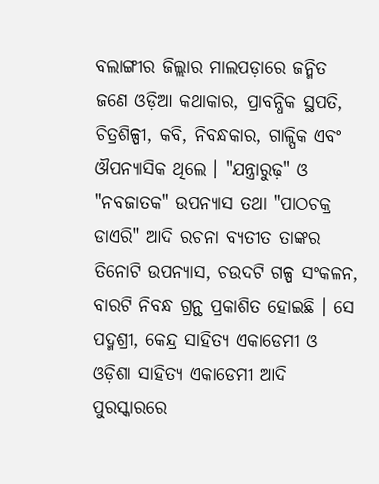ବଲାଙ୍ଗୀର ଜିଲ୍ଲାର ମାଲପଡ଼ାରେ ଜନ୍ମିତ ଜଣେ ଓଡ଼ିଆ କଥାକାର, ପ୍ରାବନ୍ଧିକ ସ୍ଥପତି, ଚିତ୍ରଶିଳ୍ପୀ, କବି, ନିବନ୍ଧକାର, ଗାଳ୍ପିକ ଏବଂ ଔପନ୍ୟାସିକ ଥିଲେ । "ଯନ୍ତ୍ରାରୁଢ଼" ଓ "ନବଜାତକ" ଉପନ୍ୟାସ ତଥା "ପାଠଚକ୍ର ଡାଏରି" ଆଦି ରଚନା ବ୍ୟତୀତ ତାଙ୍କର ତିନୋଟି ଉପନ୍ୟାସ, ଚଉଦଟି ଗଳ୍ପ ସଂକଳନ, ବାରଟି ନିବନ୍ଧ ଗ୍ରନ୍ଥ ପ୍ରକାଶିତ ହୋଇଛି । ସେ ପଦ୍ମଶ୍ରୀ, କେନ୍ଦ୍ର ସାହିତ୍ୟ ଏକାଡେମୀ ଓ ଓଡ଼ିଶା ସାହିତ୍ୟ ଏକାଡେମୀ ଆଦି ପୁରସ୍କାରରେ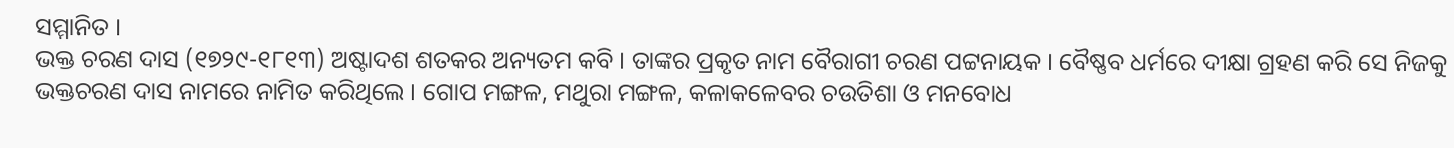ସମ୍ମାନିତ ।
ଭକ୍ତ ଚରଣ ଦାସ (୧୭୨୯-୧୮୧୩) ଅଷ୍ଟାଦଶ ଶତକର ଅନ୍ୟତମ କବି । ତାଙ୍କର ପ୍ରକୃତ ନାମ ବୈରାଗୀ ଚରଣ ପଟ୍ଟନାୟକ । ବୈଷ୍ଣବ ଧର୍ମରେ ଦୀକ୍ଷା ଗ୍ରହଣ କରି ସେ ନିଜକୁ ଭକ୍ତଚରଣ ଦାସ ନାମରେ ନାମିତ କରିଥିଲେ । ଗୋପ ମଙ୍ଗଳ, ମଥୁରା ମଙ୍ଗଳ, କଳାକଳେବର ଚଉତିଶା ଓ ମନବୋଧ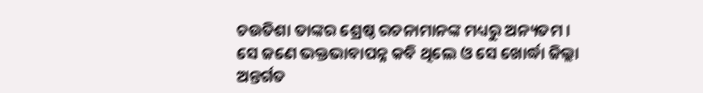ଚଉତିଶା ତାଙ୍କର ଶ୍ରେଷ୍ଠ ରଚନାମାନଙ୍କ ମଧ୍ୟରୁ ଅନ୍ୟତମ । ସେ ଜଣେ ଭକ୍ତଭାବାପନ୍ନ କବି ଥିଲେ ଓ ସେ ଖୋର୍ଦ୍ଧା ଜିଲ୍ଲା ଅନ୍ତର୍ଗତ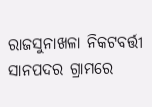ରାଜସୁନାଖଳା ନିକଟବର୍ତ୍ତୀ ସାନପଦର ଗ୍ରାମରେ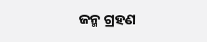ଜନ୍ମ ଗ୍ରହଣ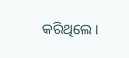କରିଥିଲେ ।